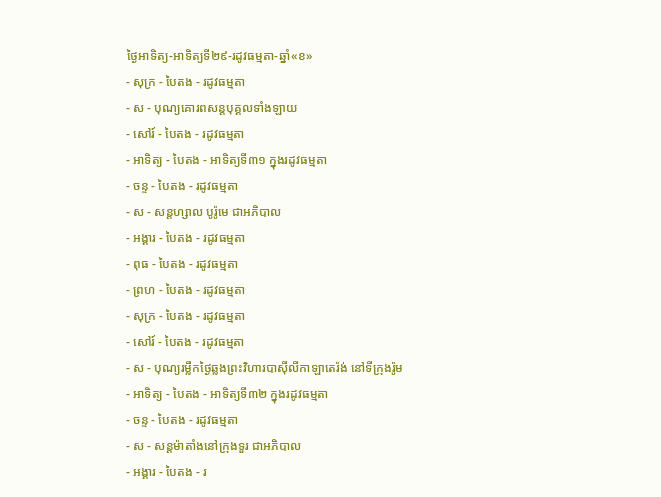ថ្ងៃអាទិត្យ-អាទិត្យទី២៩-រដូវធម្មតា-ឆ្នាំ«ខ»
- សុក្រ - បៃតង - រដូវធម្មតា
- ស - បុណ្យគោរពសន្ដបុគ្គលទាំងឡាយ
- សៅរ៍ - បៃតង - រដូវធម្មតា
- អាទិត្យ - បៃតង - អាទិត្យទី៣១ ក្នុងរដូវធម្មតា
- ចន្ទ - បៃតង - រដូវធម្មតា
- ស - សន្ដហ្សាល បូរ៉ូមេ ជាអភិបាល
- អង្គារ - បៃតង - រដូវធម្មតា
- ពុធ - បៃតង - រដូវធម្មតា
- ព្រហ - បៃតង - រដូវធម្មតា
- សុក្រ - បៃតង - រដូវធម្មតា
- សៅរ៍ - បៃតង - រដូវធម្មតា
- ស - បុណ្យរម្លឹកថ្ងៃឆ្លងព្រះវិហារបាស៊ីលីកាឡាតេរ៉ង់ នៅទីក្រុងរ៉ូម
- អាទិត្យ - បៃតង - អាទិត្យទី៣២ ក្នុងរដូវធម្មតា
- ចន្ទ - បៃតង - រដូវធម្មតា
- ស - សន្ដម៉ាតាំងនៅក្រុងទួរ ជាអភិបាល
- អង្គារ - បៃតង - រ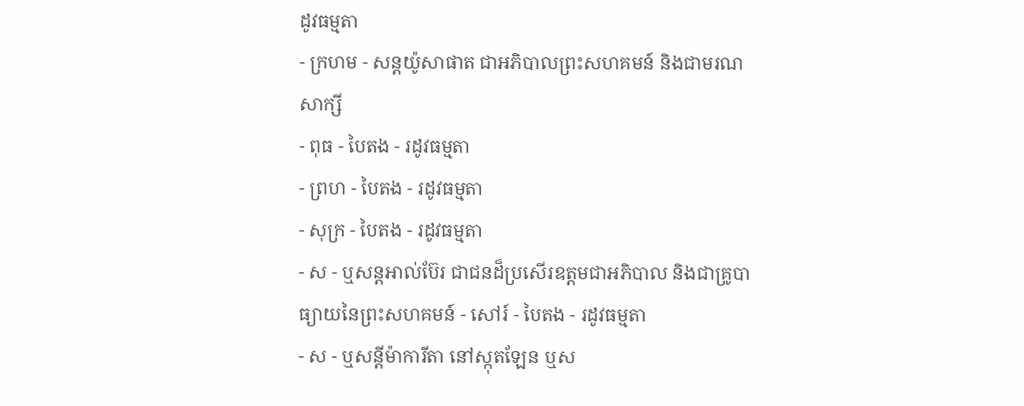ដូវធម្មតា
- ក្រហម - សន្ដយ៉ូសាផាត ជាអភិបាលព្រះសហគមន៍ និងជាមរណសាក្សី
- ពុធ - បៃតង - រដូវធម្មតា
- ព្រហ - បៃតង - រដូវធម្មតា
- សុក្រ - បៃតង - រដូវធម្មតា
- ស - ឬសន្ដអាល់ប៊ែរ ជាជនដ៏ប្រសើរឧត្ដមជាអភិបាល និងជាគ្រូបាធ្យាយនៃព្រះសហគមន៍ - សៅរ៍ - បៃតង - រដូវធម្មតា
- ស - ឬសន្ដីម៉ាការីតា នៅស្កុតឡែន ឬស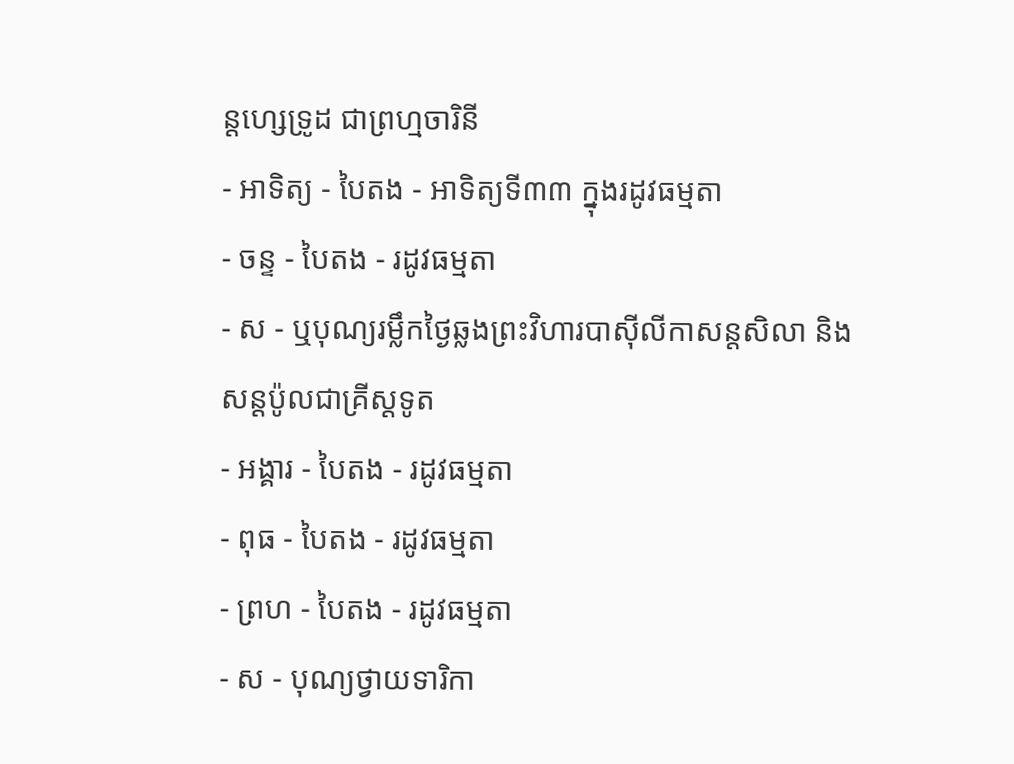ន្ដហ្សេទ្រូដ ជាព្រហ្មចារិនី
- អាទិត្យ - បៃតង - អាទិត្យទី៣៣ ក្នុងរដូវធម្មតា
- ចន្ទ - បៃតង - រដូវធម្មតា
- ស - ឬបុណ្យរម្លឹកថ្ងៃឆ្លងព្រះវិហារបាស៊ីលីកាសន្ដសិលា និងសន្ដប៉ូលជាគ្រីស្ដទូត
- អង្គារ - បៃតង - រដូវធម្មតា
- ពុធ - បៃតង - រដូវធម្មតា
- ព្រហ - បៃតង - រដូវធម្មតា
- ស - បុណ្យថ្វាយទារិកា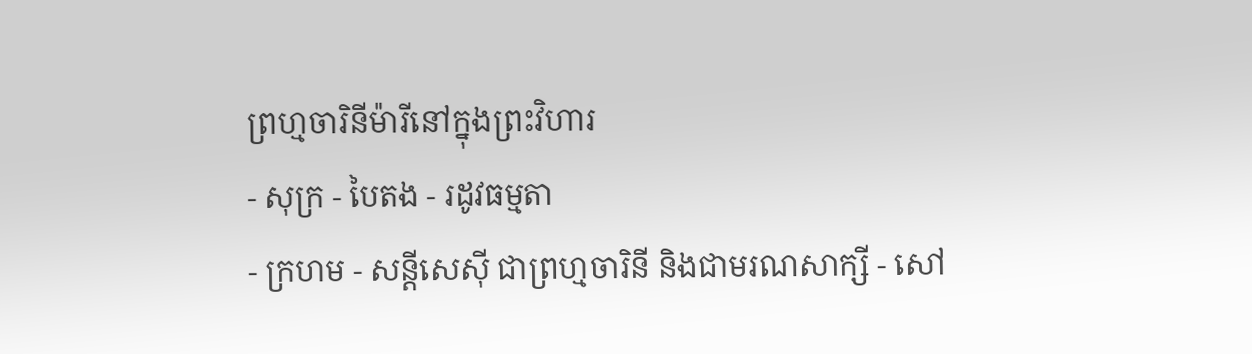ព្រហ្មចារិនីម៉ារីនៅក្នុងព្រះវិហារ
- សុក្រ - បៃតង - រដូវធម្មតា
- ក្រហម - សន្ដីសេស៊ី ជាព្រហ្មចារិនី និងជាមរណសាក្សី - សៅ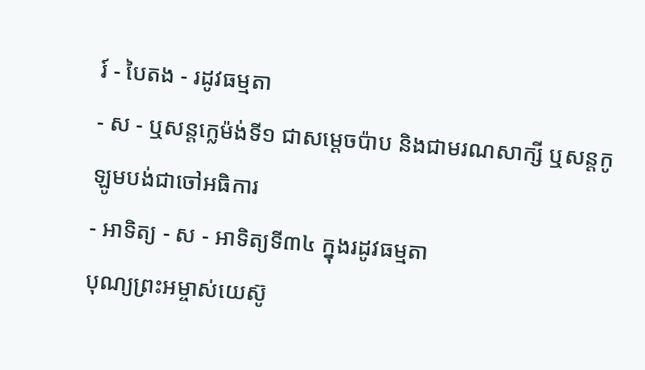រ៍ - បៃតង - រដូវធម្មតា
- ស - ឬសន្ដក្លេម៉ង់ទី១ ជាសម្ដេចប៉ាប និងជាមរណសាក្សី ឬសន្ដកូឡូមបង់ជាចៅអធិការ
- អាទិត្យ - ស - អាទិត្យទី៣៤ ក្នុងរដូវធម្មតា
បុណ្យព្រះអម្ចាស់យេស៊ូ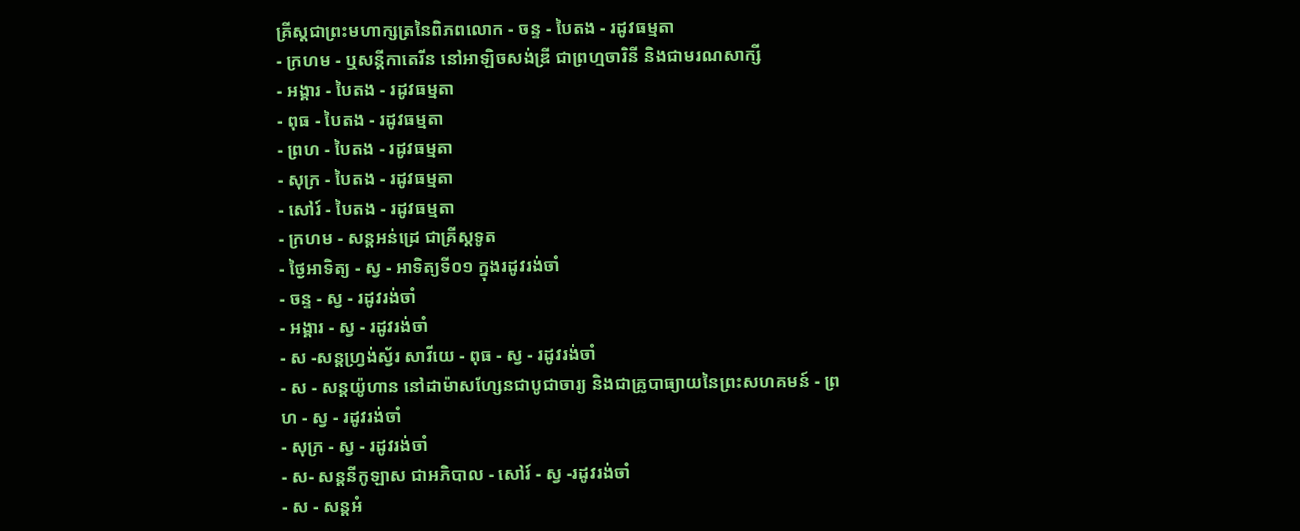គ្រីស្ដជាព្រះមហាក្សត្រនៃពិភពលោក - ចន្ទ - បៃតង - រដូវធម្មតា
- ក្រហម - ឬសន្ដីកាតេរីន នៅអាឡិចសង់ឌ្រី ជាព្រហ្មចារិនី និងជាមរណសាក្សី
- អង្គារ - បៃតង - រដូវធម្មតា
- ពុធ - បៃតង - រដូវធម្មតា
- ព្រហ - បៃតង - រដូវធម្មតា
- សុក្រ - បៃតង - រដូវធម្មតា
- សៅរ៍ - បៃតង - រដូវធម្មតា
- ក្រហម - សន្ដអន់ដ្រេ ជាគ្រីស្ដទូត
- ថ្ងៃអាទិត្យ - ស្វ - អាទិត្យទី០១ ក្នុងរដូវរង់ចាំ
- ចន្ទ - ស្វ - រដូវរង់ចាំ
- អង្គារ - ស្វ - រដូវរង់ចាំ
- ស -សន្ដហ្វ្រង់ស្វ័រ សាវីយេ - ពុធ - ស្វ - រដូវរង់ចាំ
- ស - សន្ដយ៉ូហាន នៅដាម៉ាសហ្សែនជាបូជាចារ្យ និងជាគ្រូបាធ្យាយនៃព្រះសហគមន៍ - ព្រហ - ស្វ - រដូវរង់ចាំ
- សុក្រ - ស្វ - រដូវរង់ចាំ
- ស- សន្ដនីកូឡាស ជាអភិបាល - សៅរ៍ - ស្វ -រដូវរង់ចាំ
- ស - សន្ដអំ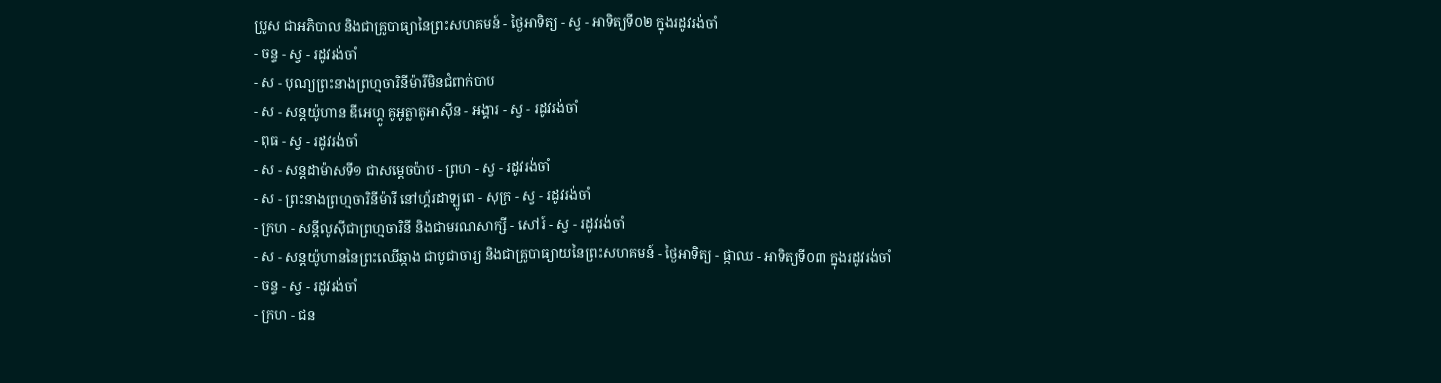ប្រូស ជាអភិបាល និងជាគ្រូបាធ្យានៃព្រះសហគមន៍ - ថ្ងៃអាទិត្យ - ស្វ - អាទិត្យទី០២ ក្នុងរដូវរង់ចាំ
- ចន្ទ - ស្វ - រដូវរង់ចាំ
- ស - បុណ្យព្រះនាងព្រហ្មចារិនីម៉ារីមិនជំពាក់បាប
- ស - សន្ដយ៉ូហាន ឌីអេហ្គូ គូអូត្លាតូអាស៊ីន - អង្គារ - ស្វ - រដូវរង់ចាំ
- ពុធ - ស្វ - រដូវរង់ចាំ
- ស - សន្ដដាម៉ាសទី១ ជាសម្ដេចប៉ាប - ព្រហ - ស្វ - រដូវរង់ចាំ
- ស - ព្រះនាងព្រហ្មចារិនីម៉ារី នៅហ្គ័រដាឡូពេ - សុក្រ - ស្វ - រដូវរង់ចាំ
- ក្រហ - សន្ដីលូស៊ីជាព្រហ្មចារិនី និងជាមរណសាក្សី - សៅរ៍ - ស្វ - រដូវរង់ចាំ
- ស - សន្ដយ៉ូហាននៃព្រះឈើឆ្កាង ជាបូជាចារ្យ និងជាគ្រូបាធ្យាយនៃព្រះសហគមន៍ - ថ្ងៃអាទិត្យ - ផ្កាឈ - អាទិត្យទី០៣ ក្នុងរដូវរង់ចាំ
- ចន្ទ - ស្វ - រដូវរង់ចាំ
- ក្រហ - ជន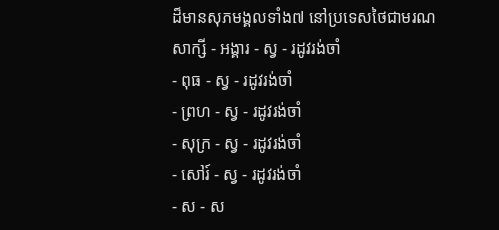ដ៏មានសុភមង្គលទាំង៧ នៅប្រទេសថៃជាមរណសាក្សី - អង្គារ - ស្វ - រដូវរង់ចាំ
- ពុធ - ស្វ - រដូវរង់ចាំ
- ព្រហ - ស្វ - រដូវរង់ចាំ
- សុក្រ - ស្វ - រដូវរង់ចាំ
- សៅរ៍ - ស្វ - រដូវរង់ចាំ
- ស - ស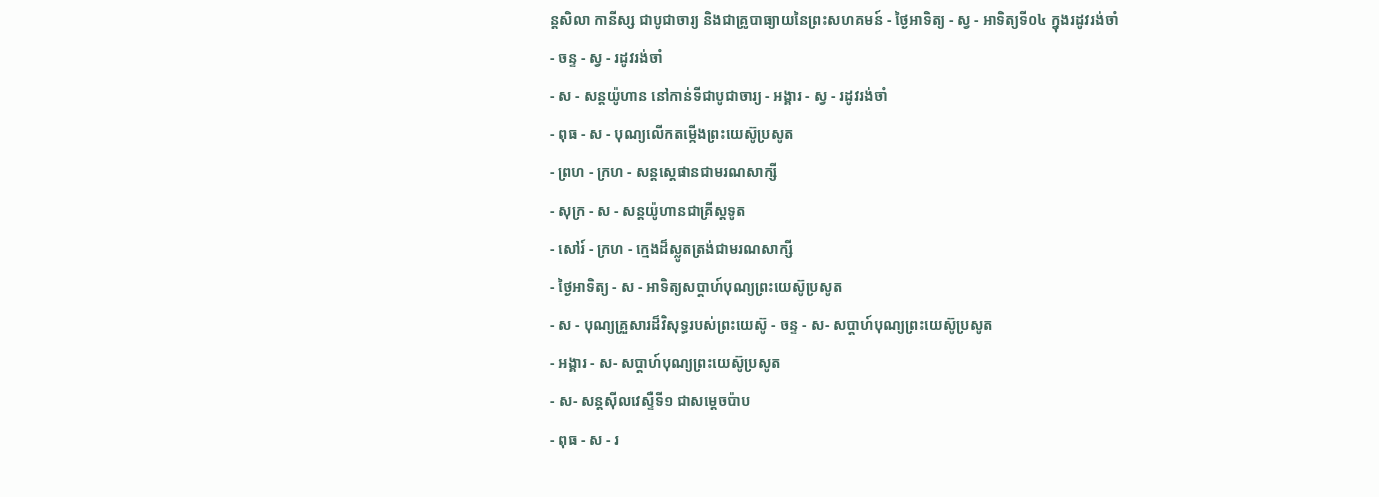ន្ដសិលា កានីស្ស ជាបូជាចារ្យ និងជាគ្រូបាធ្យាយនៃព្រះសហគមន៍ - ថ្ងៃអាទិត្យ - ស្វ - អាទិត្យទី០៤ ក្នុងរដូវរង់ចាំ
- ចន្ទ - ស្វ - រដូវរង់ចាំ
- ស - សន្ដយ៉ូហាន នៅកាន់ទីជាបូជាចារ្យ - អង្គារ - ស្វ - រដូវរង់ចាំ
- ពុធ - ស - បុណ្យលើកតម្កើងព្រះយេស៊ូប្រសូត
- ព្រហ - ក្រហ - សន្តស្តេផានជាមរណសាក្សី
- សុក្រ - ស - សន្តយ៉ូហានជាគ្រីស្តទូត
- សៅរ៍ - ក្រហ - ក្មេងដ៏ស្លូតត្រង់ជាមរណសាក្សី
- ថ្ងៃអាទិត្យ - ស - អាទិត្យសប្ដាហ៍បុណ្យព្រះយេស៊ូប្រសូត
- ស - បុណ្យគ្រួសារដ៏វិសុទ្ធរបស់ព្រះយេស៊ូ - ចន្ទ - ស- សប្ដាហ៍បុណ្យព្រះយេស៊ូប្រសូត
- អង្គារ - ស- សប្ដាហ៍បុណ្យព្រះយេស៊ូប្រសូត
- ស- សន្ដស៊ីលវេស្ទឺទី១ ជាសម្ដេចប៉ាប
- ពុធ - ស - រ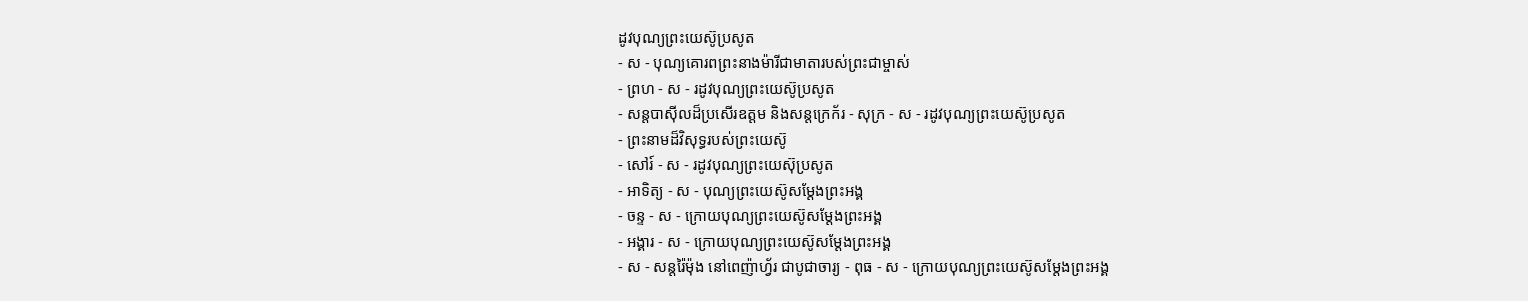ដូវបុណ្យព្រះយេស៊ូប្រសូត
- ស - បុណ្យគោរពព្រះនាងម៉ារីជាមាតារបស់ព្រះជាម្ចាស់
- ព្រហ - ស - រដូវបុណ្យព្រះយេស៊ូប្រសូត
- សន្ដបាស៊ីលដ៏ប្រសើរឧត្ដម និងសន្ដក្រេក័រ - សុក្រ - ស - រដូវបុណ្យព្រះយេស៊ូប្រសូត
- ព្រះនាមដ៏វិសុទ្ធរបស់ព្រះយេស៊ូ
- សៅរ៍ - ស - រដូវបុណ្យព្រះយេស៊ុប្រសូត
- អាទិត្យ - ស - បុណ្យព្រះយេស៊ូសម្ដែងព្រះអង្គ
- ចន្ទ - ស - ក្រោយបុណ្យព្រះយេស៊ូសម្ដែងព្រះអង្គ
- អង្គារ - ស - ក្រោយបុណ្យព្រះយេស៊ូសម្ដែងព្រះអង្គ
- ស - សន្ដរ៉ៃម៉ុង នៅពេញ៉ាហ្វ័រ ជាបូជាចារ្យ - ពុធ - ស - ក្រោយបុណ្យព្រះយេស៊ូសម្ដែងព្រះអង្គ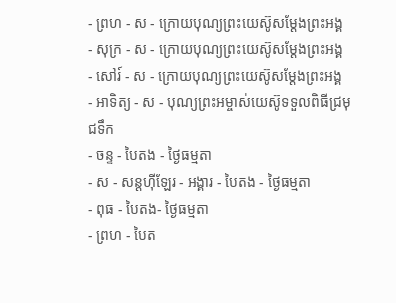- ព្រហ - ស - ក្រោយបុណ្យព្រះយេស៊ូសម្ដែងព្រះអង្គ
- សុក្រ - ស - ក្រោយបុណ្យព្រះយេស៊ូសម្ដែងព្រះអង្គ
- សៅរ៍ - ស - ក្រោយបុណ្យព្រះយេស៊ូសម្ដែងព្រះអង្គ
- អាទិត្យ - ស - បុណ្យព្រះអម្ចាស់យេស៊ូទទួលពិធីជ្រមុជទឹក
- ចន្ទ - បៃតង - ថ្ងៃធម្មតា
- ស - សន្ដហ៊ីឡែរ - អង្គារ - បៃតង - ថ្ងៃធម្មតា
- ពុធ - បៃតង- ថ្ងៃធម្មតា
- ព្រហ - បៃត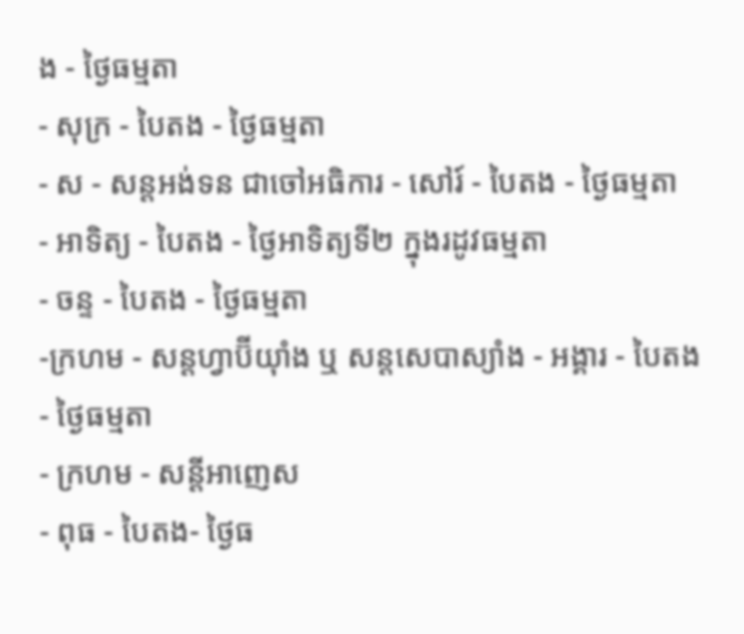ង - ថ្ងៃធម្មតា
- សុក្រ - បៃតង - ថ្ងៃធម្មតា
- ស - សន្ដអង់ទន ជាចៅអធិការ - សៅរ៍ - បៃតង - ថ្ងៃធម្មតា
- អាទិត្យ - បៃតង - ថ្ងៃអាទិត្យទី២ ក្នុងរដូវធម្មតា
- ចន្ទ - បៃតង - ថ្ងៃធម្មតា
-ក្រហម - សន្ដហ្វាប៊ីយ៉ាំង ឬ សន្ដសេបាស្យាំង - អង្គារ - បៃតង - ថ្ងៃធម្មតា
- ក្រហម - សន្ដីអាញេស
- ពុធ - បៃតង- ថ្ងៃធ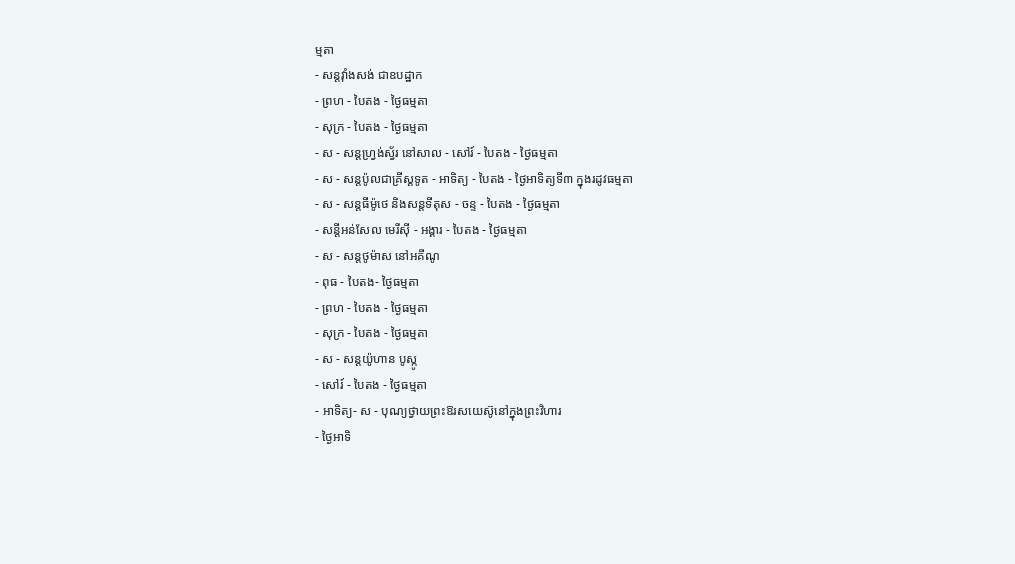ម្មតា
- សន្ដវ៉ាំងសង់ ជាឧបដ្ឋាក
- ព្រហ - បៃតង - ថ្ងៃធម្មតា
- សុក្រ - បៃតង - ថ្ងៃធម្មតា
- ស - សន្ដហ្វ្រង់ស្វ័រ នៅសាល - សៅរ៍ - បៃតង - ថ្ងៃធម្មតា
- ស - សន្ដប៉ូលជាគ្រីស្ដទូត - អាទិត្យ - បៃតង - ថ្ងៃអាទិត្យទី៣ ក្នុងរដូវធម្មតា
- ស - សន្ដធីម៉ូថេ និងសន្ដទីតុស - ចន្ទ - បៃតង - ថ្ងៃធម្មតា
- សន្ដីអន់សែល មេរីស៊ី - អង្គារ - បៃតង - ថ្ងៃធម្មតា
- ស - សន្ដថូម៉ាស នៅអគីណូ
- ពុធ - បៃតង- ថ្ងៃធម្មតា
- ព្រហ - បៃតង - ថ្ងៃធម្មតា
- សុក្រ - បៃតង - ថ្ងៃធម្មតា
- ស - សន្ដយ៉ូហាន បូស្កូ
- សៅរ៍ - បៃតង - ថ្ងៃធម្មតា
- អាទិត្យ- ស - បុណ្យថ្វាយព្រះឱរសយេស៊ូនៅក្នុងព្រះវិហារ
- ថ្ងៃអាទិ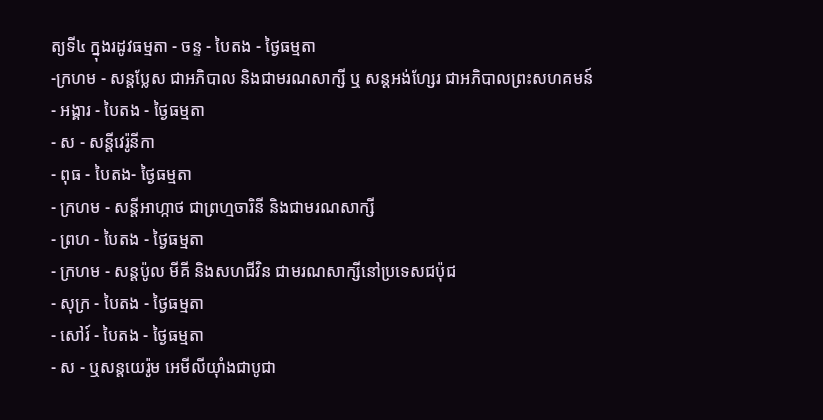ត្យទី៤ ក្នុងរដូវធម្មតា - ចន្ទ - បៃតង - ថ្ងៃធម្មតា
-ក្រហម - សន្ដប្លែស ជាអភិបាល និងជាមរណសាក្សី ឬ សន្ដអង់ហ្សែរ ជាអភិបាលព្រះសហគមន៍
- អង្គារ - បៃតង - ថ្ងៃធម្មតា
- ស - សន្ដីវេរ៉ូនីកា
- ពុធ - បៃតង- ថ្ងៃធម្មតា
- ក្រហម - សន្ដីអាហ្កាថ ជាព្រហ្មចារិនី និងជាមរណសាក្សី
- ព្រហ - បៃតង - ថ្ងៃធម្មតា
- ក្រហម - សន្ដប៉ូល មីគី និងសហជីវិន ជាមរណសាក្សីនៅប្រទេសជប៉ុជ
- សុក្រ - បៃតង - ថ្ងៃធម្មតា
- សៅរ៍ - បៃតង - ថ្ងៃធម្មតា
- ស - ឬសន្ដយេរ៉ូម អេមីលីយ៉ាំងជាបូជា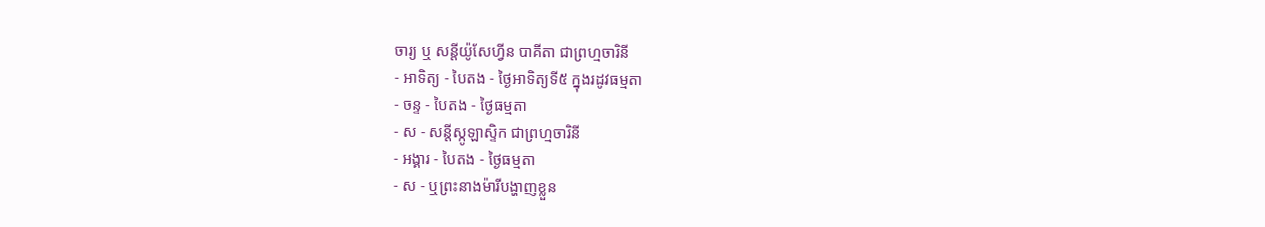ចារ្យ ឬ សន្ដីយ៉ូសែហ្វីន បាគីតា ជាព្រហ្មចារិនី
- អាទិត្យ - បៃតង - ថ្ងៃអាទិត្យទី៥ ក្នុងរដូវធម្មតា
- ចន្ទ - បៃតង - ថ្ងៃធម្មតា
- ស - សន្ដីស្កូឡាស្ទិក ជាព្រហ្មចារិនី
- អង្គារ - បៃតង - ថ្ងៃធម្មតា
- ស - ឬព្រះនាងម៉ារីបង្ហាញខ្លួន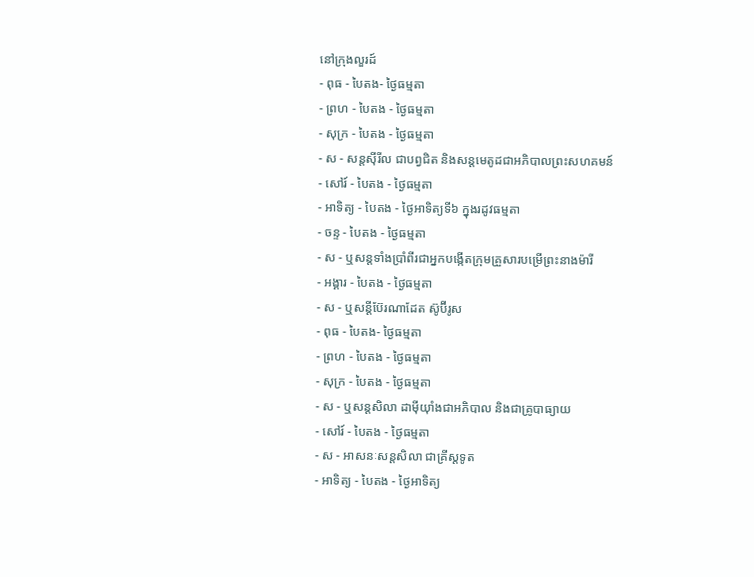នៅក្រុងលួរដ៍
- ពុធ - បៃតង- ថ្ងៃធម្មតា
- ព្រហ - បៃតង - ថ្ងៃធម្មតា
- សុក្រ - បៃតង - ថ្ងៃធម្មតា
- ស - សន្ដស៊ីរីល ជាបព្វជិត និងសន្ដមេតូដជាអភិបាលព្រះសហគមន៍
- សៅរ៍ - បៃតង - ថ្ងៃធម្មតា
- អាទិត្យ - បៃតង - ថ្ងៃអាទិត្យទី៦ ក្នុងរដូវធម្មតា
- ចន្ទ - បៃតង - ថ្ងៃធម្មតា
- ស - ឬសន្ដទាំងប្រាំពីរជាអ្នកបង្កើតក្រុមគ្រួសារបម្រើព្រះនាងម៉ារី
- អង្គារ - បៃតង - ថ្ងៃធម្មតា
- ស - ឬសន្ដីប៊ែរណាដែត ស៊ូប៊ីរូស
- ពុធ - បៃតង- ថ្ងៃធម្មតា
- ព្រហ - បៃតង - ថ្ងៃធម្មតា
- សុក្រ - បៃតង - ថ្ងៃធម្មតា
- ស - ឬសន្ដសិលា ដាម៉ីយ៉ាំងជាអភិបាល និងជាគ្រូបាធ្យាយ
- សៅរ៍ - បៃតង - ថ្ងៃធម្មតា
- ស - អាសនៈសន្ដសិលា ជាគ្រីស្ដទូត
- អាទិត្យ - បៃតង - ថ្ងៃអាទិត្យ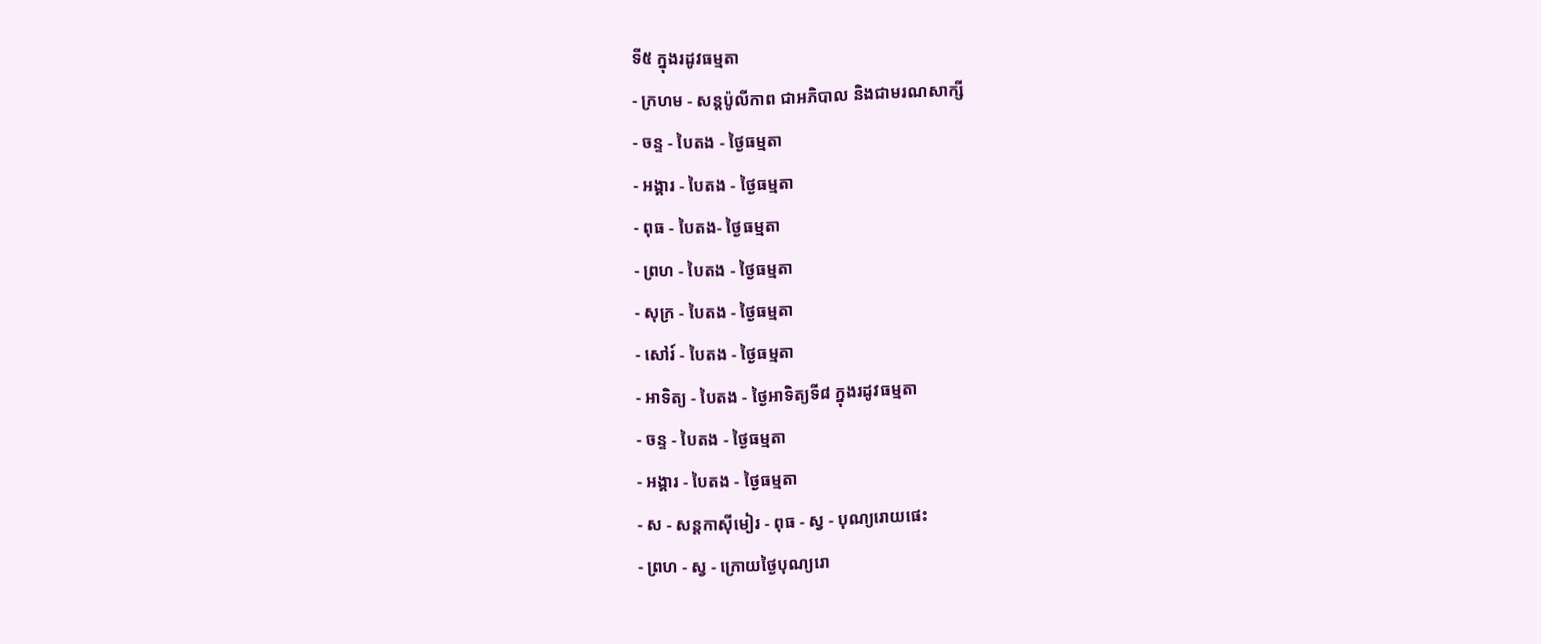ទី៥ ក្នុងរដូវធម្មតា
- ក្រហម - សន្ដប៉ូលីកាព ជាអភិបាល និងជាមរណសាក្សី
- ចន្ទ - បៃតង - ថ្ងៃធម្មតា
- អង្គារ - បៃតង - ថ្ងៃធម្មតា
- ពុធ - បៃតង- ថ្ងៃធម្មតា
- ព្រហ - បៃតង - ថ្ងៃធម្មតា
- សុក្រ - បៃតង - ថ្ងៃធម្មតា
- សៅរ៍ - បៃតង - ថ្ងៃធម្មតា
- អាទិត្យ - បៃតង - ថ្ងៃអាទិត្យទី៨ ក្នុងរដូវធម្មតា
- ចន្ទ - បៃតង - ថ្ងៃធម្មតា
- អង្គារ - បៃតង - ថ្ងៃធម្មតា
- ស - សន្ដកាស៊ីមៀរ - ពុធ - ស្វ - បុណ្យរោយផេះ
- ព្រហ - ស្វ - ក្រោយថ្ងៃបុណ្យរោ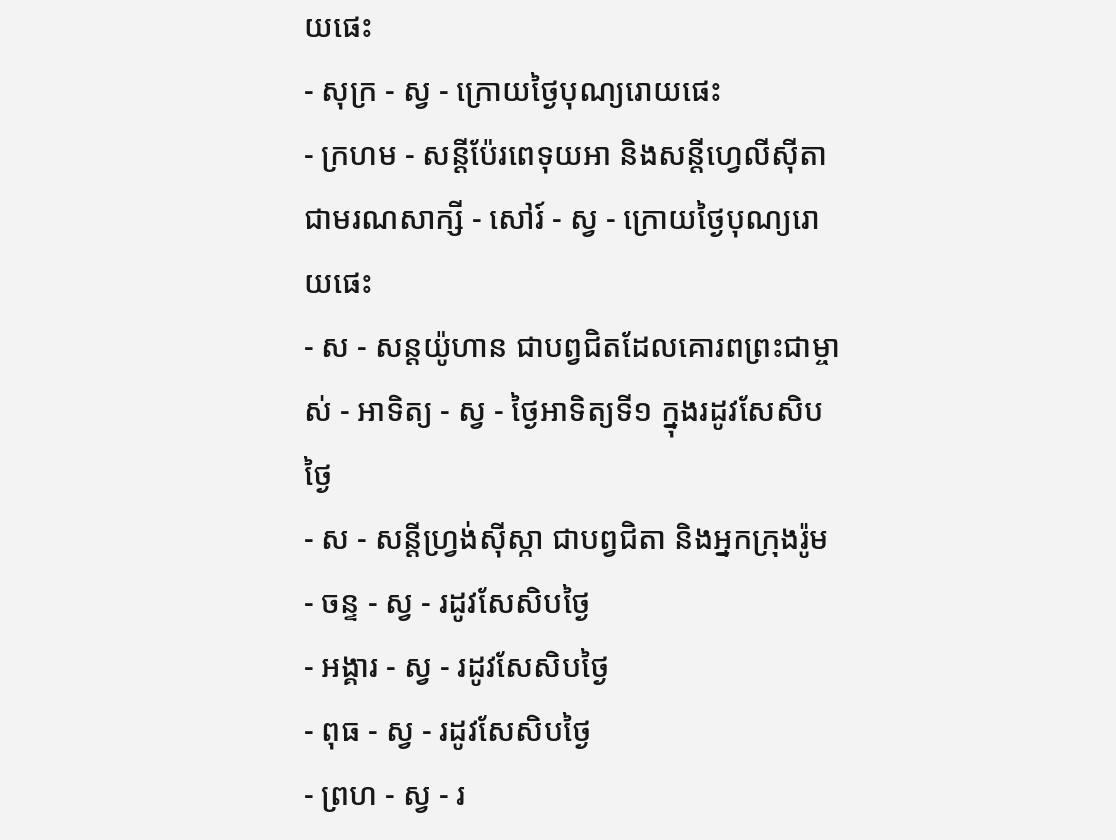យផេះ
- សុក្រ - ស្វ - ក្រោយថ្ងៃបុណ្យរោយផេះ
- ក្រហម - សន្ដីប៉ែរពេទុយអា និងសន្ដីហ្វេលីស៊ីតា ជាមរណសាក្សី - សៅរ៍ - ស្វ - ក្រោយថ្ងៃបុណ្យរោយផេះ
- ស - សន្ដយ៉ូហាន ជាបព្វជិតដែលគោរពព្រះជាម្ចាស់ - អាទិត្យ - ស្វ - ថ្ងៃអាទិត្យទី១ ក្នុងរដូវសែសិបថ្ងៃ
- ស - សន្ដីហ្វ្រង់ស៊ីស្កា ជាបព្វជិតា និងអ្នកក្រុងរ៉ូម
- ចន្ទ - ស្វ - រដូវសែសិបថ្ងៃ
- អង្គារ - ស្វ - រដូវសែសិបថ្ងៃ
- ពុធ - ស្វ - រដូវសែសិបថ្ងៃ
- ព្រហ - ស្វ - រ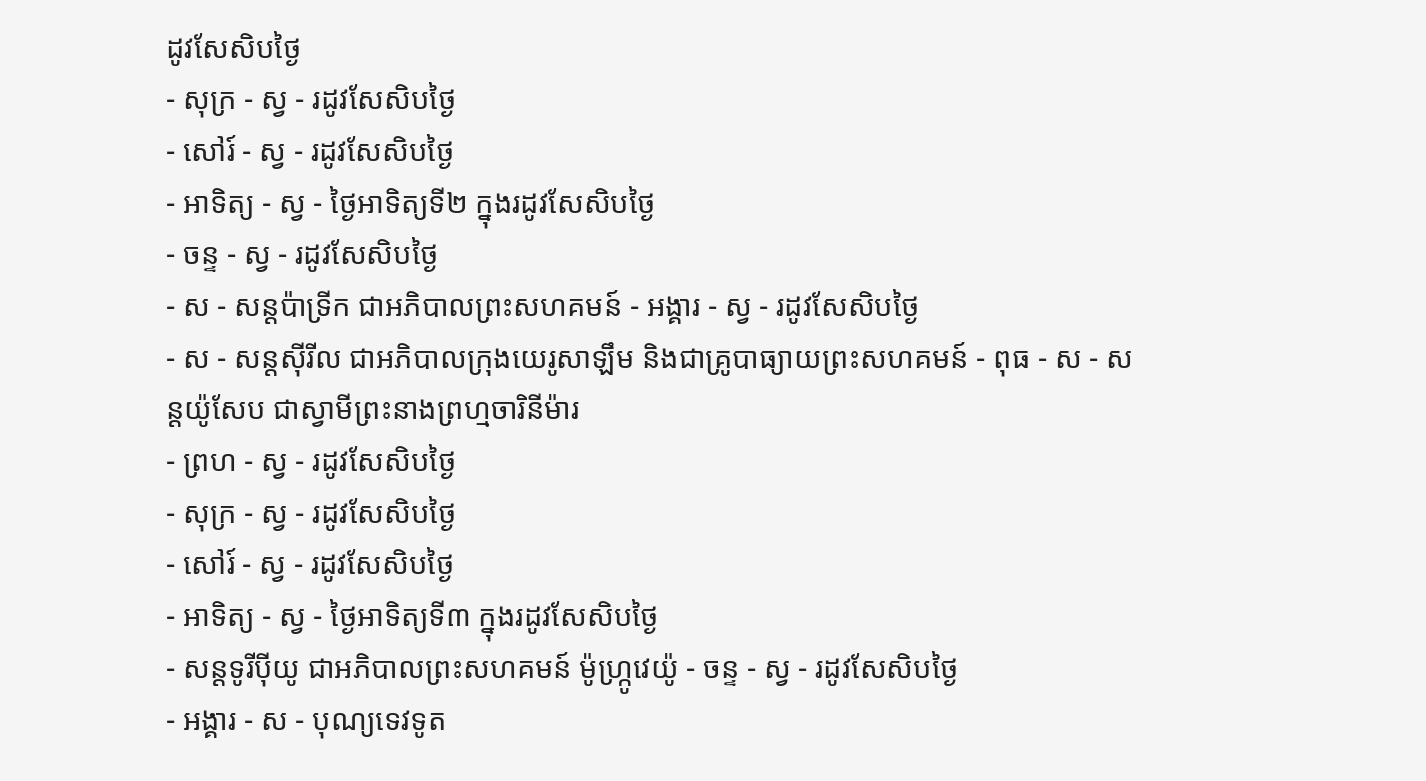ដូវសែសិបថ្ងៃ
- សុក្រ - ស្វ - រដូវសែសិបថ្ងៃ
- សៅរ៍ - ស្វ - រដូវសែសិបថ្ងៃ
- អាទិត្យ - ស្វ - ថ្ងៃអាទិត្យទី២ ក្នុងរដូវសែសិបថ្ងៃ
- ចន្ទ - ស្វ - រដូវសែសិបថ្ងៃ
- ស - សន្ដប៉ាទ្រីក ជាអភិបាលព្រះសហគមន៍ - អង្គារ - ស្វ - រដូវសែសិបថ្ងៃ
- ស - សន្ដស៊ីរីល ជាអភិបាលក្រុងយេរូសាឡឹម និងជាគ្រូបាធ្យាយព្រះសហគមន៍ - ពុធ - ស - សន្ដយ៉ូសែប ជាស្វាមីព្រះនាងព្រហ្មចារិនីម៉ារ
- ព្រហ - ស្វ - រដូវសែសិបថ្ងៃ
- សុក្រ - ស្វ - រដូវសែសិបថ្ងៃ
- សៅរ៍ - ស្វ - រដូវសែសិបថ្ងៃ
- អាទិត្យ - ស្វ - ថ្ងៃអាទិត្យទី៣ ក្នុងរដូវសែសិបថ្ងៃ
- សន្ដទូរីប៉ីយូ ជាអភិបាលព្រះសហគមន៍ ម៉ូហ្ក្រូវេយ៉ូ - ចន្ទ - ស្វ - រដូវសែសិបថ្ងៃ
- អង្គារ - ស - បុណ្យទេវទូត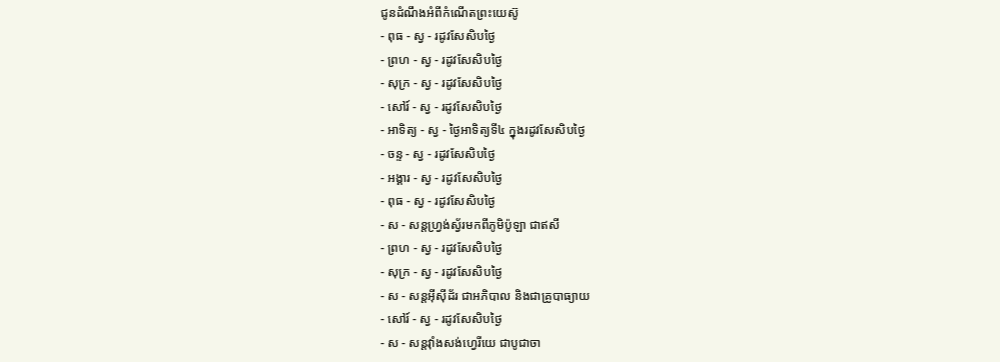ជូនដំណឹងអំពីកំណើតព្រះយេស៊ូ
- ពុធ - ស្វ - រដូវសែសិបថ្ងៃ
- ព្រហ - ស្វ - រដូវសែសិបថ្ងៃ
- សុក្រ - ស្វ - រដូវសែសិបថ្ងៃ
- សៅរ៍ - ស្វ - រដូវសែសិបថ្ងៃ
- អាទិត្យ - ស្វ - ថ្ងៃអាទិត្យទី៤ ក្នុងរដូវសែសិបថ្ងៃ
- ចន្ទ - ស្វ - រដូវសែសិបថ្ងៃ
- អង្គារ - ស្វ - រដូវសែសិបថ្ងៃ
- ពុធ - ស្វ - រដូវសែសិបថ្ងៃ
- ស - សន្ដហ្វ្រង់ស្វ័រមកពីភូមិប៉ូឡា ជាឥសី
- ព្រហ - ស្វ - រដូវសែសិបថ្ងៃ
- សុក្រ - ស្វ - រដូវសែសិបថ្ងៃ
- ស - សន្ដអ៊ីស៊ីដ័រ ជាអភិបាល និងជាគ្រូបាធ្យាយ
- សៅរ៍ - ស្វ - រដូវសែសិបថ្ងៃ
- ស - សន្ដវ៉ាំងសង់ហ្វេរីយេ ជាបូជាចា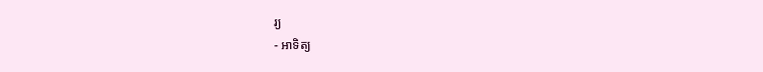រ្យ
- អាទិត្យ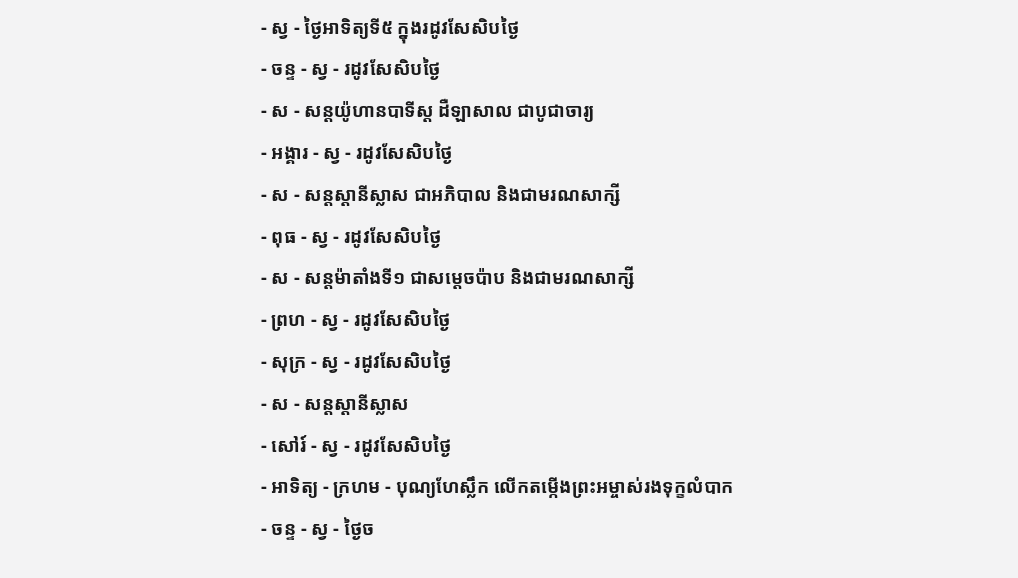- ស្វ - ថ្ងៃអាទិត្យទី៥ ក្នុងរដូវសែសិបថ្ងៃ
- ចន្ទ - ស្វ - រដូវសែសិបថ្ងៃ
- ស - សន្ដយ៉ូហានបាទីស្ដ ដឺឡាសាល ជាបូជាចារ្យ
- អង្គារ - ស្វ - រដូវសែសិបថ្ងៃ
- ស - សន្ដស្ដានីស្លាស ជាអភិបាល និងជាមរណសាក្សី
- ពុធ - ស្វ - រដូវសែសិបថ្ងៃ
- ស - សន្ដម៉ាតាំងទី១ ជាសម្ដេចប៉ាប និងជាមរណសាក្សី
- ព្រហ - ស្វ - រដូវសែសិបថ្ងៃ
- សុក្រ - ស្វ - រដូវសែសិបថ្ងៃ
- ស - សន្ដស្ដានីស្លាស
- សៅរ៍ - ស្វ - រដូវសែសិបថ្ងៃ
- អាទិត្យ - ក្រហម - បុណ្យហែស្លឹក លើកតម្កើងព្រះអម្ចាស់រងទុក្ខលំបាក
- ចន្ទ - ស្វ - ថ្ងៃច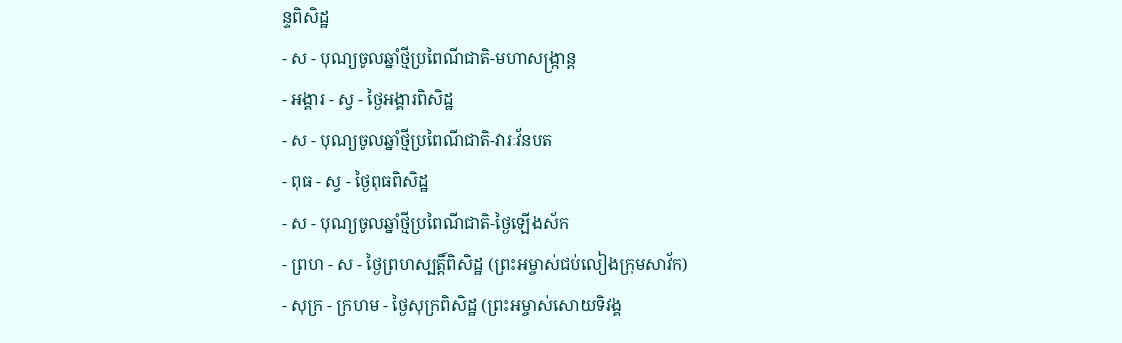ន្ទពិសិដ្ឋ
- ស - បុណ្យចូលឆ្នាំថ្មីប្រពៃណីជាតិ-មហាសង្រ្កាន្ដ
- អង្គារ - ស្វ - ថ្ងៃអង្គារពិសិដ្ឋ
- ស - បុណ្យចូលឆ្នាំថ្មីប្រពៃណីជាតិ-វារៈវ័នបត
- ពុធ - ស្វ - ថ្ងៃពុធពិសិដ្ឋ
- ស - បុណ្យចូលឆ្នាំថ្មីប្រពៃណីជាតិ-ថ្ងៃឡើងស័ក
- ព្រហ - ស - ថ្ងៃព្រហស្បត្ដិ៍ពិសិដ្ឋ (ព្រះអម្ចាស់ជប់លៀងក្រុមសាវ័ក)
- សុក្រ - ក្រហម - ថ្ងៃសុក្រពិសិដ្ឋ (ព្រះអម្ចាស់សោយទិវង្គ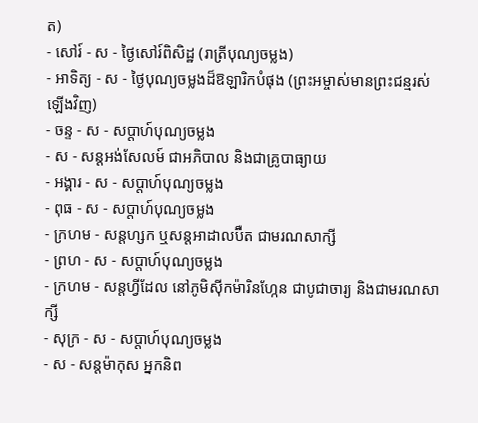ត)
- សៅរ៍ - ស - ថ្ងៃសៅរ៍ពិសិដ្ឋ (រាត្រីបុណ្យចម្លង)
- អាទិត្យ - ស - ថ្ងៃបុណ្យចម្លងដ៏ឱឡារិកបំផុង (ព្រះអម្ចាស់មានព្រះជន្មរស់ឡើងវិញ)
- ចន្ទ - ស - សប្ដាហ៍បុណ្យចម្លង
- ស - សន្ដអង់សែលម៍ ជាអភិបាល និងជាគ្រូបាធ្យាយ
- អង្គារ - ស - សប្ដាហ៍បុណ្យចម្លង
- ពុធ - ស - សប្ដាហ៍បុណ្យចម្លង
- ក្រហម - សន្ដហ្សក ឬសន្ដអាដាលប៊ឺត ជាមរណសាក្សី
- ព្រហ - ស - សប្ដាហ៍បុណ្យចម្លង
- ក្រហម - សន្ដហ្វីដែល នៅភូមិស៊ីកម៉ារិនហ្កែន ជាបូជាចារ្យ និងជាមរណសាក្សី
- សុក្រ - ស - សប្ដាហ៍បុណ្យចម្លង
- ស - សន្ដម៉ាកុស អ្នកនិព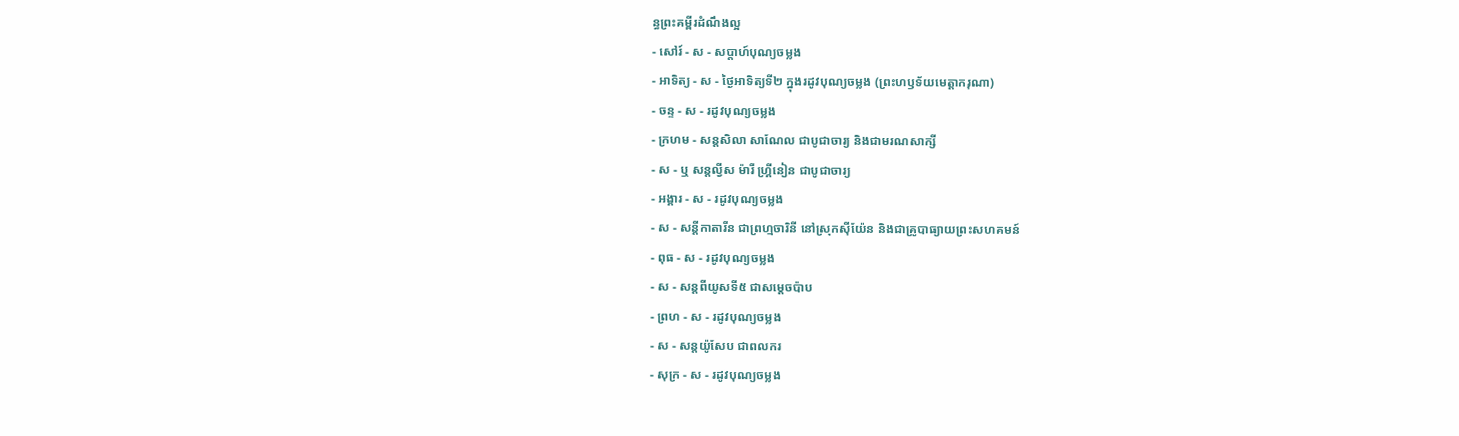ន្ធព្រះគម្ពីរដំណឹងល្អ
- សៅរ៍ - ស - សប្ដាហ៍បុណ្យចម្លង
- អាទិត្យ - ស - ថ្ងៃអាទិត្យទី២ ក្នុងរដូវបុណ្យចម្លង (ព្រះហឫទ័យមេត្ដាករុណា)
- ចន្ទ - ស - រដូវបុណ្យចម្លង
- ក្រហម - សន្ដសិលា សាណែល ជាបូជាចារ្យ និងជាមរណសាក្សី
- ស - ឬ សន្ដល្វីស ម៉ារី ហ្គ្រីនៀន ជាបូជាចារ្យ
- អង្គារ - ស - រដូវបុណ្យចម្លង
- ស - សន្ដីកាតារីន ជាព្រហ្មចារិនី នៅស្រុកស៊ីយ៉ែន និងជាគ្រូបាធ្យាយព្រះសហគមន៍
- ពុធ - ស - រដូវបុណ្យចម្លង
- ស - សន្ដពីយូសទី៥ ជាសម្ដេចប៉ាប
- ព្រហ - ស - រដូវបុណ្យចម្លង
- ស - សន្ដយ៉ូសែប ជាពលករ
- សុក្រ - ស - រដូវបុណ្យចម្លង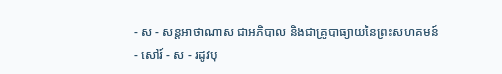- ស - សន្ដអាថាណាស ជាអភិបាល និងជាគ្រូបាធ្យាយនៃព្រះសហគមន៍
- សៅរ៍ - ស - រដូវបុ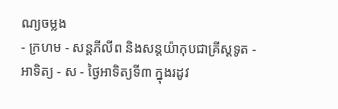ណ្យចម្លង
- ក្រហម - សន្ដភីលីព និងសន្ដយ៉ាកុបជាគ្រីស្ដទូត - អាទិត្យ - ស - ថ្ងៃអាទិត្យទី៣ ក្នុងរដូវ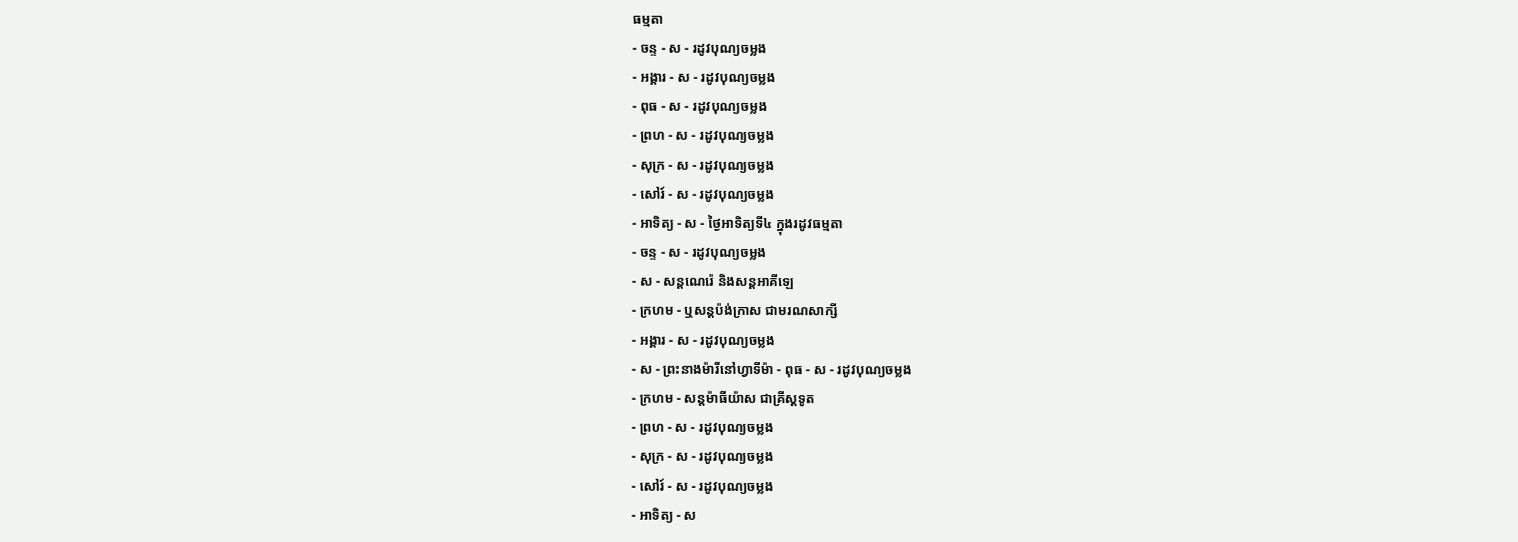ធម្មតា
- ចន្ទ - ស - រដូវបុណ្យចម្លង
- អង្គារ - ស - រដូវបុណ្យចម្លង
- ពុធ - ស - រដូវបុណ្យចម្លង
- ព្រហ - ស - រដូវបុណ្យចម្លង
- សុក្រ - ស - រដូវបុណ្យចម្លង
- សៅរ៍ - ស - រដូវបុណ្យចម្លង
- អាទិត្យ - ស - ថ្ងៃអាទិត្យទី៤ ក្នុងរដូវធម្មតា
- ចន្ទ - ស - រដូវបុណ្យចម្លង
- ស - សន្ដណេរ៉េ និងសន្ដអាគីឡេ
- ក្រហម - ឬសន្ដប៉ង់ក្រាស ជាមរណសាក្សី
- អង្គារ - ស - រដូវបុណ្យចម្លង
- ស - ព្រះនាងម៉ារីនៅហ្វាទីម៉ា - ពុធ - ស - រដូវបុណ្យចម្លង
- ក្រហម - សន្ដម៉ាធីយ៉ាស ជាគ្រីស្ដទូត
- ព្រហ - ស - រដូវបុណ្យចម្លង
- សុក្រ - ស - រដូវបុណ្យចម្លង
- សៅរ៍ - ស - រដូវបុណ្យចម្លង
- អាទិត្យ - ស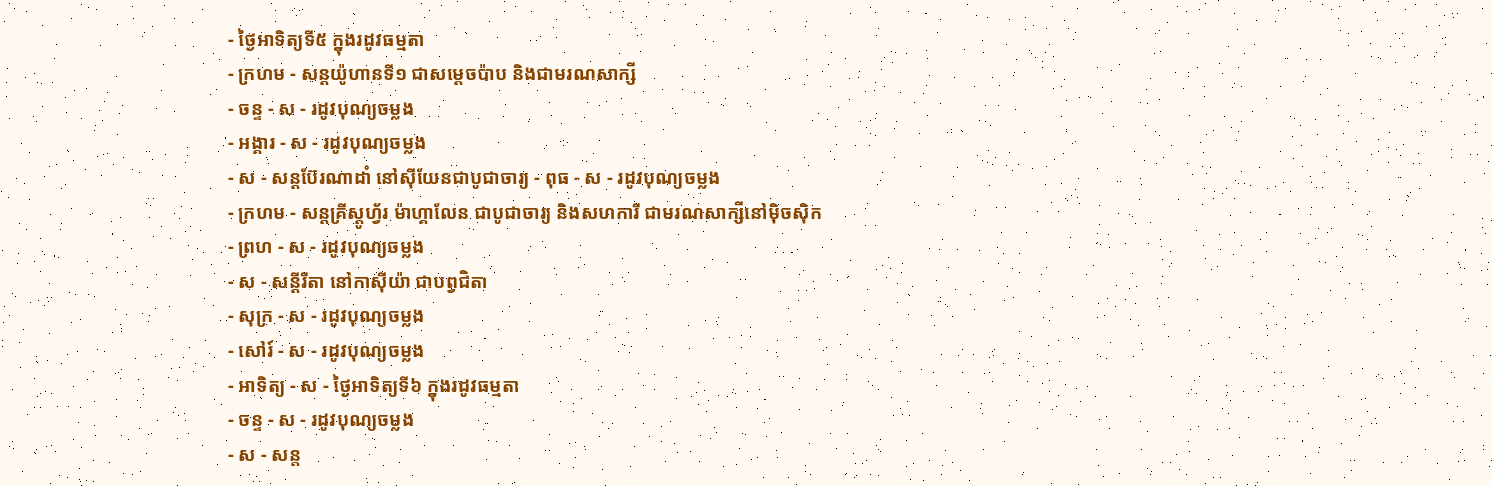- ថ្ងៃអាទិត្យទី៥ ក្នុងរដូវធម្មតា
- ក្រហម - សន្ដយ៉ូហានទី១ ជាសម្ដេចប៉ាប និងជាមរណសាក្សី
- ចន្ទ - ស - រដូវបុណ្យចម្លង
- អង្គារ - ស - រដូវបុណ្យចម្លង
- ស - សន្ដប៊ែរណាដាំ នៅស៊ីយែនជាបូជាចារ្យ - ពុធ - ស - រដូវបុណ្យចម្លង
- ក្រហម - សន្ដគ្រីស្ដូហ្វ័រ ម៉ាហ្គាលែន ជាបូជាចារ្យ និងសហការី ជាមរណសាក្សីនៅម៉ិចស៊ិក
- ព្រហ - ស - រដូវបុណ្យចម្លង
- ស - សន្ដីរីតា នៅកាស៊ីយ៉ា ជាបព្វជិតា
- សុក្រ - ស - រដូវបុណ្យចម្លង
- សៅរ៍ - ស - រដូវបុណ្យចម្លង
- អាទិត្យ - ស - ថ្ងៃអាទិត្យទី៦ ក្នុងរដូវធម្មតា
- ចន្ទ - ស - រដូវបុណ្យចម្លង
- ស - សន្ដ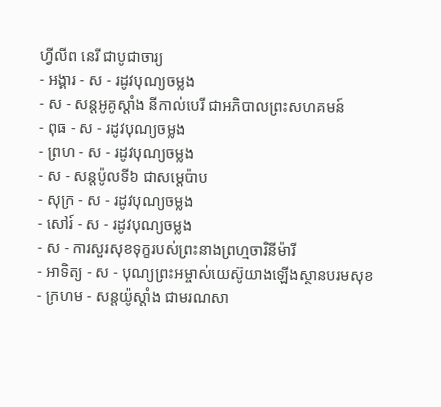ហ្វីលីព នេរី ជាបូជាចារ្យ
- អង្គារ - ស - រដូវបុណ្យចម្លង
- ស - សន្ដអូគូស្ដាំង នីកាល់បេរី ជាអភិបាលព្រះសហគមន៍
- ពុធ - ស - រដូវបុណ្យចម្លង
- ព្រហ - ស - រដូវបុណ្យចម្លង
- ស - សន្ដប៉ូលទី៦ ជាសម្ដេប៉ាប
- សុក្រ - ស - រដូវបុណ្យចម្លង
- សៅរ៍ - ស - រដូវបុណ្យចម្លង
- ស - ការសួរសុខទុក្ខរបស់ព្រះនាងព្រហ្មចារិនីម៉ារី
- អាទិត្យ - ស - បុណ្យព្រះអម្ចាស់យេស៊ូយាងឡើងស្ថានបរមសុខ
- ក្រហម - សន្ដយ៉ូស្ដាំង ជាមរណសា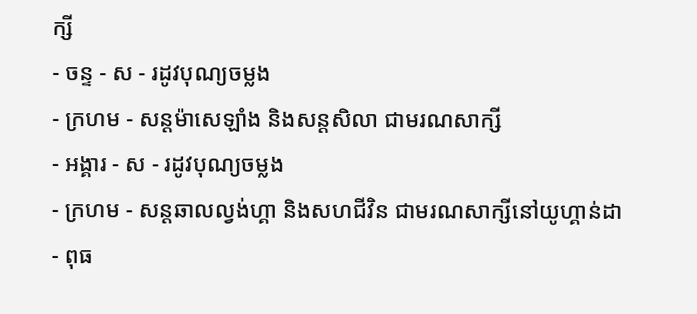ក្សី
- ចន្ទ - ស - រដូវបុណ្យចម្លង
- ក្រហម - សន្ដម៉ាសេឡាំង និងសន្ដសិលា ជាមរណសាក្សី
- អង្គារ - ស - រដូវបុណ្យចម្លង
- ក្រហម - សន្ដឆាលល្វង់ហ្គា និងសហជីវិន ជាមរណសាក្សីនៅយូហ្គាន់ដា - ពុធ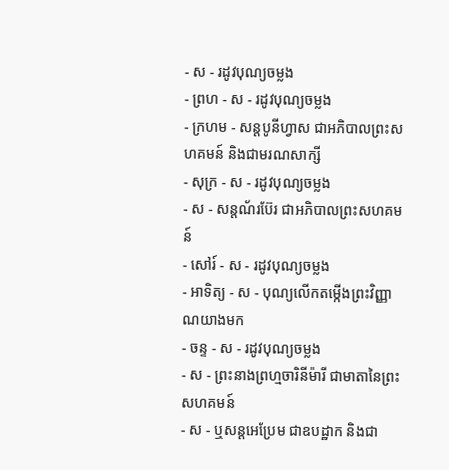- ស - រដូវបុណ្យចម្លង
- ព្រហ - ស - រដូវបុណ្យចម្លង
- ក្រហម - សន្ដបូនីហ្វាស ជាអភិបាលព្រះសហគមន៍ និងជាមរណសាក្សី
- សុក្រ - ស - រដូវបុណ្យចម្លង
- ស - សន្ដណ័រប៊ែរ ជាអភិបាលព្រះសហគមន៍
- សៅរ៍ - ស - រដូវបុណ្យចម្លង
- អាទិត្យ - ស - បុណ្យលើកតម្កើងព្រះវិញ្ញាណយាងមក
- ចន្ទ - ស - រដូវបុណ្យចម្លង
- ស - ព្រះនាងព្រហ្មចារិនីម៉ារី ជាមាតានៃព្រះសហគមន៍
- ស - ឬសន្ដអេប្រែម ជាឧបដ្ឋាក និងជា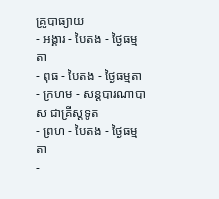គ្រូបាធ្យាយ
- អង្គារ - បៃតង - ថ្ងៃធម្មតា
- ពុធ - បៃតង - ថ្ងៃធម្មតា
- ក្រហម - សន្ដបារណាបាស ជាគ្រីស្ដទូត
- ព្រហ - បៃតង - ថ្ងៃធម្មតា
-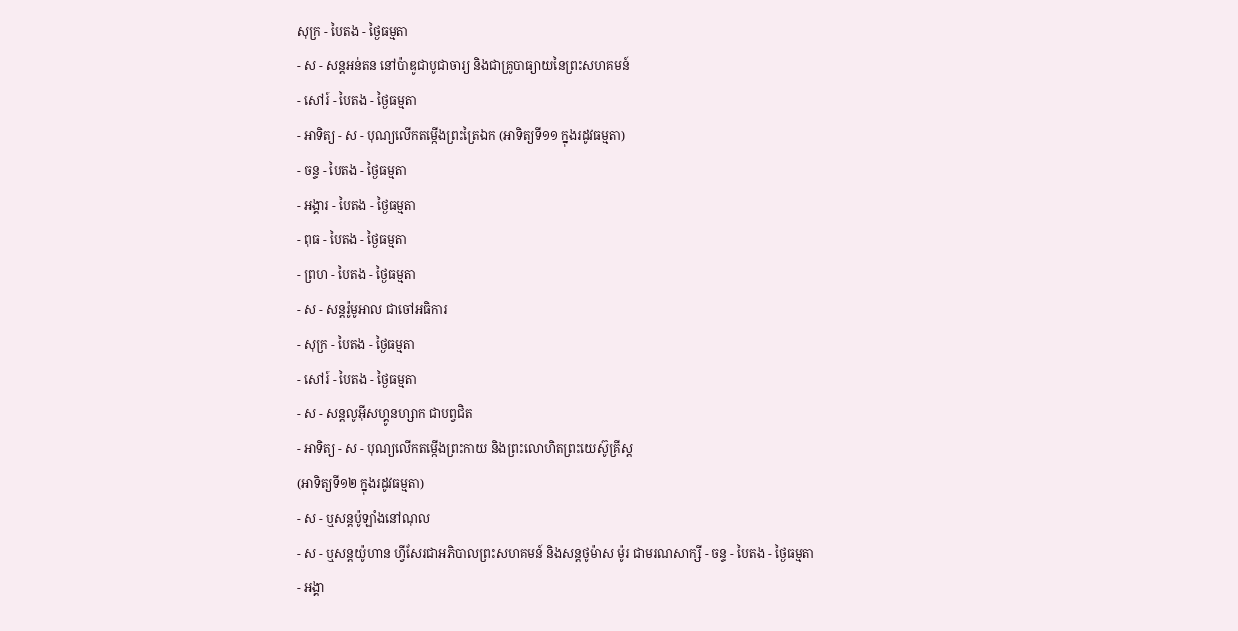សុក្រ - បៃតង - ថ្ងៃធម្មតា
- ស - សន្ដអន់តន នៅប៉ាឌូជាបូជាចារ្យ និងជាគ្រូបាធ្យាយនៃព្រះសហគមន៍
- សៅរ៍ - បៃតង - ថ្ងៃធម្មតា
- អាទិត្យ - ស - បុណ្យលើកតម្កើងព្រះត្រៃឯក (អាទិត្យទី១១ ក្នុងរដូវធម្មតា)
- ចន្ទ - បៃតង - ថ្ងៃធម្មតា
- អង្គារ - បៃតង - ថ្ងៃធម្មតា
- ពុធ - បៃតង - ថ្ងៃធម្មតា
- ព្រហ - បៃតង - ថ្ងៃធម្មតា
- ស - សន្ដរ៉ូមូអាល ជាចៅអធិការ
- សុក្រ - បៃតង - ថ្ងៃធម្មតា
- សៅរ៍ - បៃតង - ថ្ងៃធម្មតា
- ស - សន្ដលូអ៊ីសហ្គូនហ្សាក ជាបព្វជិត
- អាទិត្យ - ស - បុណ្យលើកតម្កើងព្រះកាយ និងព្រះលោហិតព្រះយេស៊ូគ្រីស្ដ
(អាទិត្យទី១២ ក្នុងរដូវធម្មតា)
- ស - ឬសន្ដប៉ូឡាំងនៅណុល
- ស - ឬសន្ដយ៉ូហាន ហ្វីសែរជាអភិបាលព្រះសហគមន៍ និងសន្ដថូម៉ាស ម៉ូរ ជាមរណសាក្សី - ចន្ទ - បៃតង - ថ្ងៃធម្មតា
- អង្គា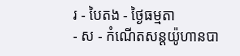រ - បៃតង - ថ្ងៃធម្មតា
- ស - កំណើតសន្ដយ៉ូហានបា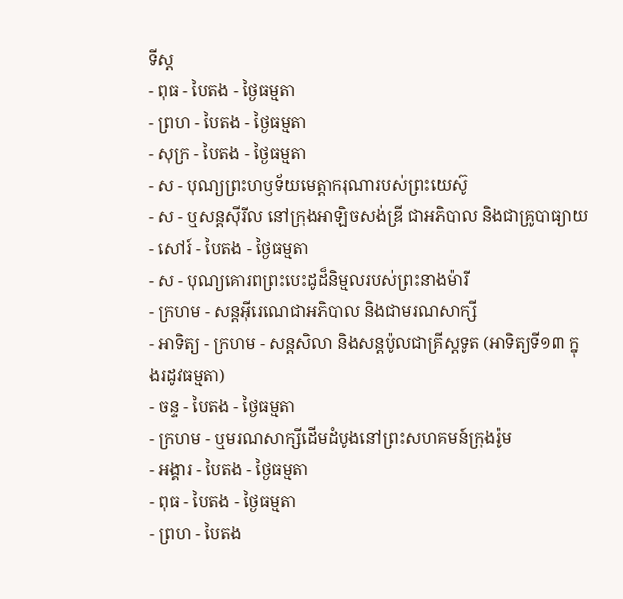ទីស្ដ
- ពុធ - បៃតង - ថ្ងៃធម្មតា
- ព្រហ - បៃតង - ថ្ងៃធម្មតា
- សុក្រ - បៃតង - ថ្ងៃធម្មតា
- ស - បុណ្យព្រះហឫទ័យមេត្ដាករុណារបស់ព្រះយេស៊ូ
- ស - ឬសន្ដស៊ីរីល នៅក្រុងអាឡិចសង់ឌ្រី ជាអភិបាល និងជាគ្រូបាធ្យាយ
- សៅរ៍ - បៃតង - ថ្ងៃធម្មតា
- ស - បុណ្យគោរពព្រះបេះដូដ៏និម្មលរបស់ព្រះនាងម៉ារី
- ក្រហម - សន្ដអ៊ីរេណេជាអភិបាល និងជាមរណសាក្សី
- អាទិត្យ - ក្រហម - សន្ដសិលា និងសន្ដប៉ូលជាគ្រីស្ដទូត (អាទិត្យទី១៣ ក្នុងរដូវធម្មតា)
- ចន្ទ - បៃតង - ថ្ងៃធម្មតា
- ក្រហម - ឬមរណសាក្សីដើមដំបូងនៅព្រះសហគមន៍ក្រុងរ៉ូម
- អង្គារ - បៃតង - ថ្ងៃធម្មតា
- ពុធ - បៃតង - ថ្ងៃធម្មតា
- ព្រហ - បៃតង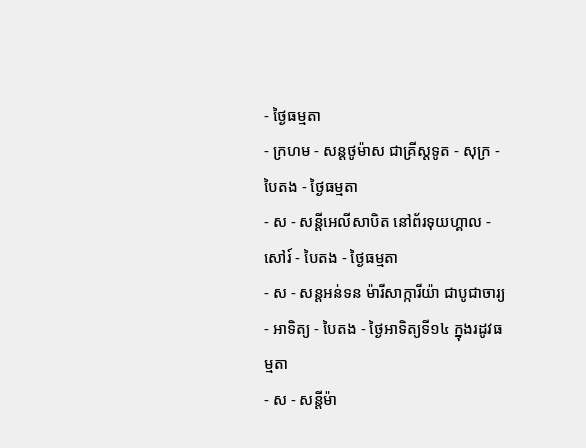- ថ្ងៃធម្មតា
- ក្រហម - សន្ដថូម៉ាស ជាគ្រីស្ដទូត - សុក្រ - បៃតង - ថ្ងៃធម្មតា
- ស - សន្ដីអេលីសាបិត នៅព័រទុយហ្គាល - សៅរ៍ - បៃតង - ថ្ងៃធម្មតា
- ស - សន្ដអន់ទន ម៉ារីសាក្ការីយ៉ា ជាបូជាចារ្យ
- អាទិត្យ - បៃតង - ថ្ងៃអាទិត្យទី១៤ ក្នុងរដូវធម្មតា
- ស - សន្ដីម៉ា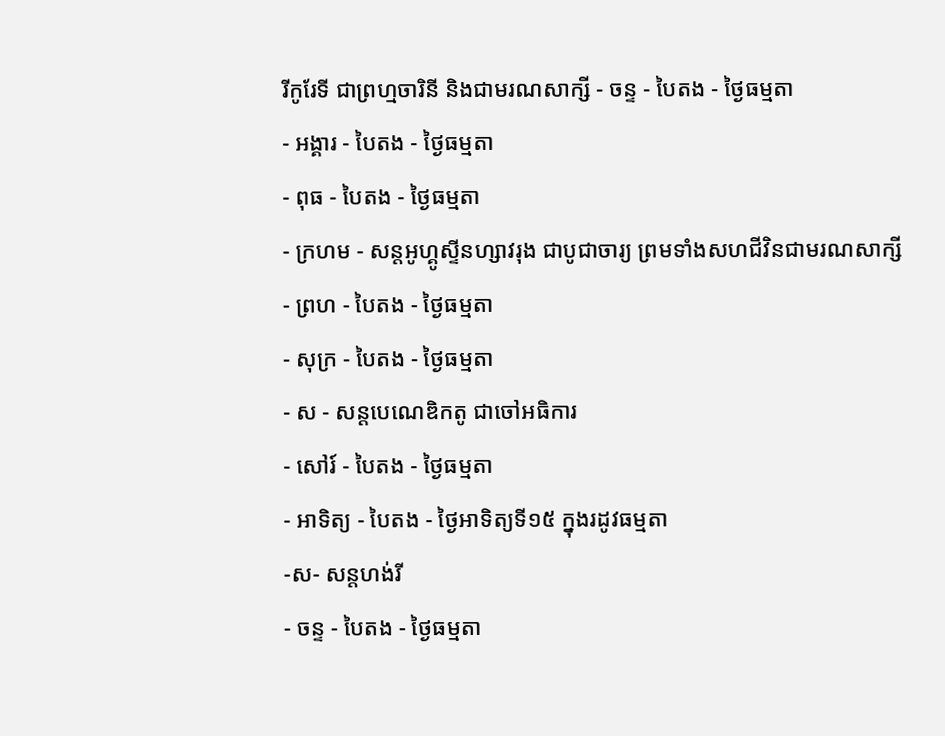រីកូរែទី ជាព្រហ្មចារិនី និងជាមរណសាក្សី - ចន្ទ - បៃតង - ថ្ងៃធម្មតា
- អង្គារ - បៃតង - ថ្ងៃធម្មតា
- ពុធ - បៃតង - ថ្ងៃធម្មតា
- ក្រហម - សន្ដអូហ្គូស្ទីនហ្សាវរុង ជាបូជាចារ្យ ព្រមទាំងសហជីវិនជាមរណសាក្សី
- ព្រហ - បៃតង - ថ្ងៃធម្មតា
- សុក្រ - បៃតង - ថ្ងៃធម្មតា
- ស - សន្ដបេណេឌិកតូ ជាចៅអធិការ
- សៅរ៍ - បៃតង - ថ្ងៃធម្មតា
- អាទិត្យ - បៃតង - ថ្ងៃអាទិត្យទី១៥ ក្នុងរដូវធម្មតា
-ស- សន្ដហង់រី
- ចន្ទ - បៃតង - ថ្ងៃធម្មតា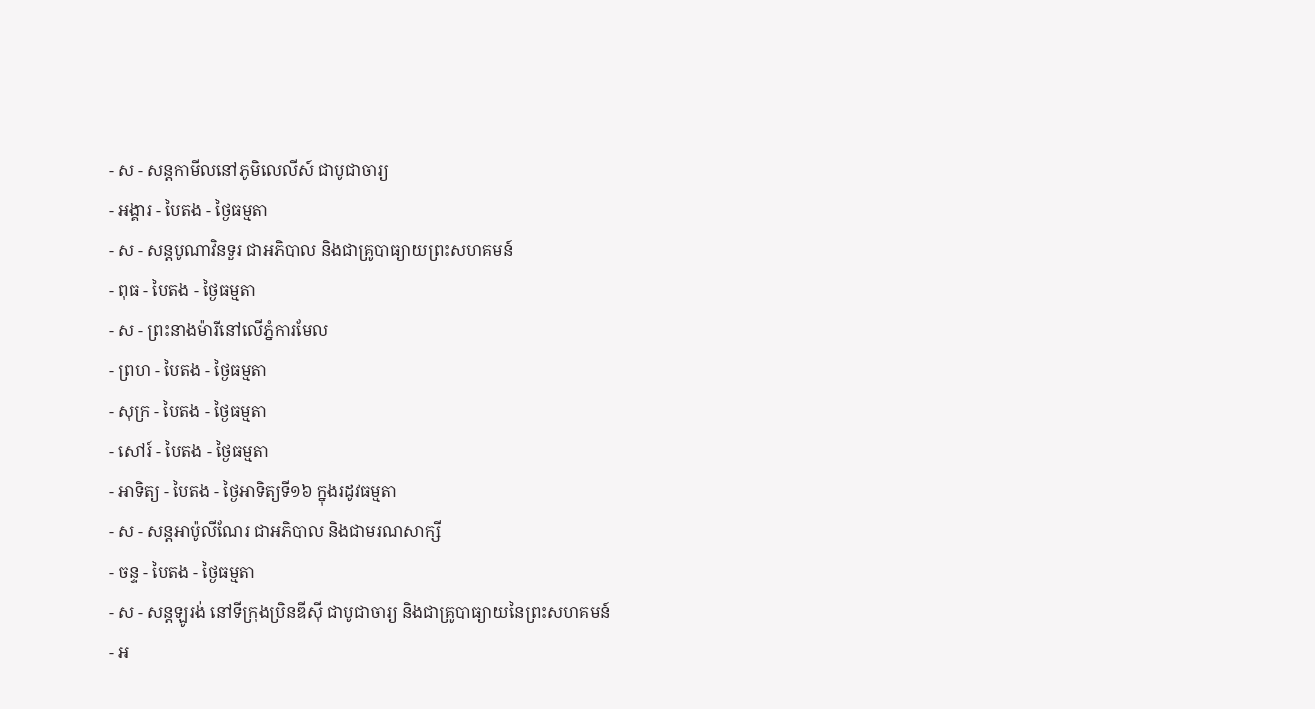- ស - សន្ដកាមីលនៅភូមិលេលីស៍ ជាបូជាចារ្យ
- អង្គារ - បៃតង - ថ្ងៃធម្មតា
- ស - សន្ដបូណាវិនទួរ ជាអភិបាល និងជាគ្រូបាធ្យាយព្រះសហគមន៍
- ពុធ - បៃតង - ថ្ងៃធម្មតា
- ស - ព្រះនាងម៉ារីនៅលើភ្នំការមែល
- ព្រហ - បៃតង - ថ្ងៃធម្មតា
- សុក្រ - បៃតង - ថ្ងៃធម្មតា
- សៅរ៍ - បៃតង - ថ្ងៃធម្មតា
- អាទិត្យ - បៃតង - ថ្ងៃអាទិត្យទី១៦ ក្នុងរដូវធម្មតា
- ស - សន្ដអាប៉ូលីណែរ ជាអភិបាល និងជាមរណសាក្សី
- ចន្ទ - បៃតង - ថ្ងៃធម្មតា
- ស - សន្ដឡូរង់ នៅទីក្រុងប្រិនឌីស៊ី ជាបូជាចារ្យ និងជាគ្រូបាធ្យាយនៃព្រះសហគមន៍
- អ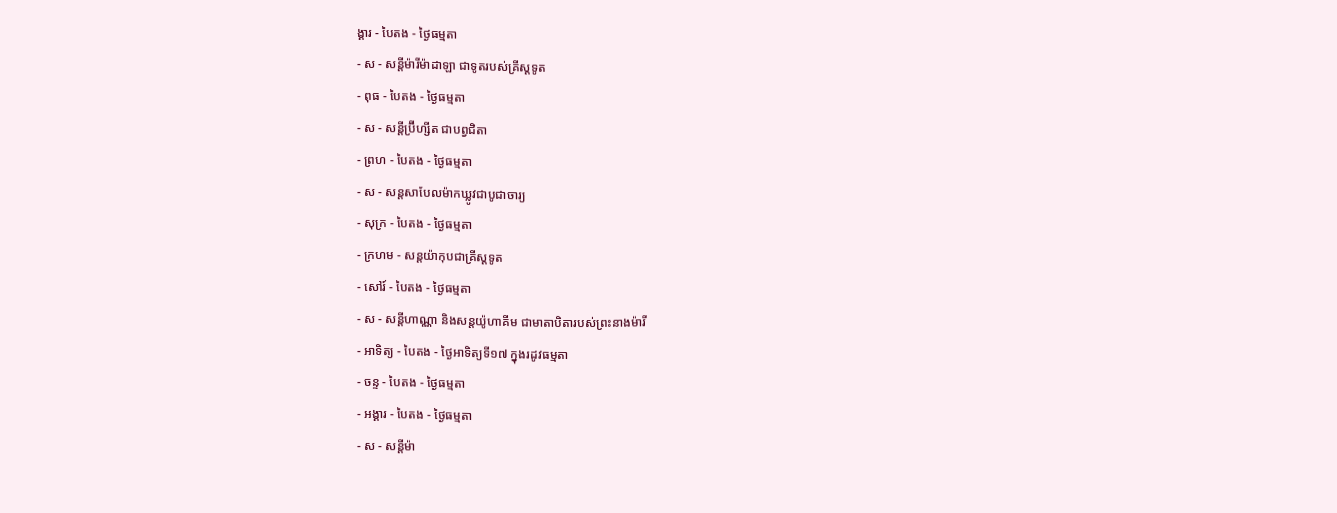ង្គារ - បៃតង - ថ្ងៃធម្មតា
- ស - សន្ដីម៉ារីម៉ាដាឡា ជាទូតរបស់គ្រីស្ដទូត
- ពុធ - បៃតង - ថ្ងៃធម្មតា
- ស - សន្ដីប្រ៊ីហ្សីត ជាបព្វជិតា
- ព្រហ - បៃតង - ថ្ងៃធម្មតា
- ស - សន្ដសាបែលម៉ាកឃ្លូវជាបូជាចារ្យ
- សុក្រ - បៃតង - ថ្ងៃធម្មតា
- ក្រហម - សន្ដយ៉ាកុបជាគ្រីស្ដទូត
- សៅរ៍ - បៃតង - ថ្ងៃធម្មតា
- ស - សន្ដីហាណ្ណា និងសន្ដយ៉ូហាគីម ជាមាតាបិតារបស់ព្រះនាងម៉ារី
- អាទិត្យ - បៃតង - ថ្ងៃអាទិត្យទី១៧ ក្នុងរដូវធម្មតា
- ចន្ទ - បៃតង - ថ្ងៃធម្មតា
- អង្គារ - បៃតង - ថ្ងៃធម្មតា
- ស - សន្ដីម៉ា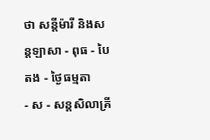ថា សន្ដីម៉ារី និងសន្ដឡាសា - ពុធ - បៃតង - ថ្ងៃធម្មតា
- ស - សន្ដសិលាគ្រី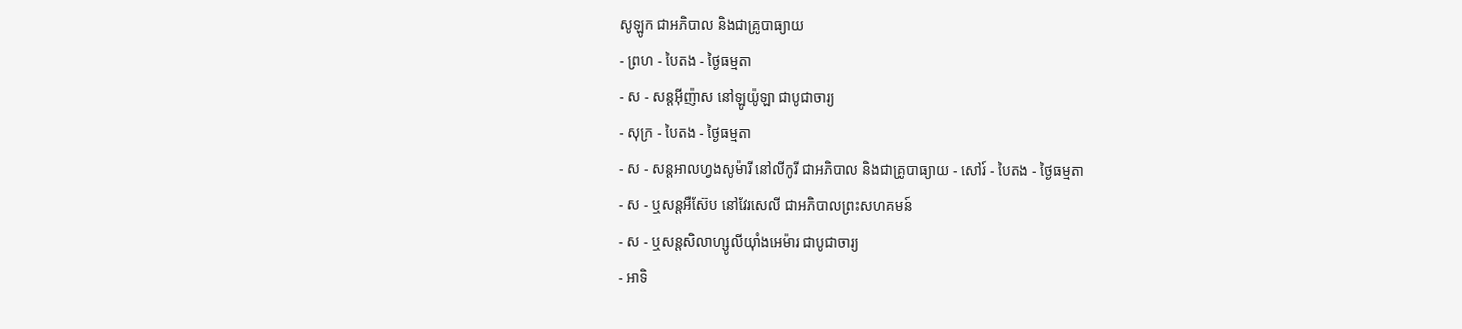សូឡូក ជាអភិបាល និងជាគ្រូបាធ្យាយ
- ព្រហ - បៃតង - ថ្ងៃធម្មតា
- ស - សន្ដអ៊ីញ៉ាស នៅឡូយ៉ូឡា ជាបូជាចារ្យ
- សុក្រ - បៃតង - ថ្ងៃធម្មតា
- ស - សន្ដអាលហ្វងសូម៉ារី នៅលីកូរី ជាអភិបាល និងជាគ្រូបាធ្យាយ - សៅរ៍ - បៃតង - ថ្ងៃធម្មតា
- ស - ឬសន្ដអឺស៊ែប នៅវែរសេលី ជាអភិបាលព្រះសហគមន៍
- ស - ឬសន្ដសិលាហ្សូលីយ៉ាំងអេម៉ារ ជាបូជាចារ្យ
- អាទិ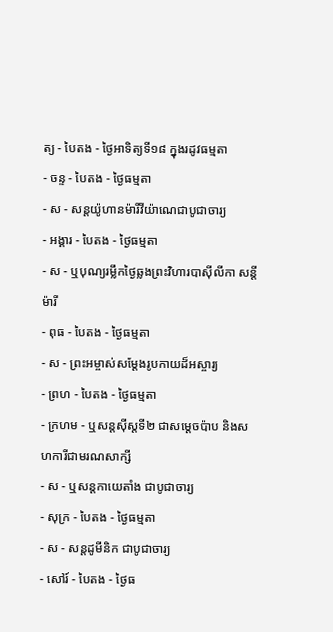ត្យ - បៃតង - ថ្ងៃអាទិត្យទី១៨ ក្នុងរដូវធម្មតា
- ចន្ទ - បៃតង - ថ្ងៃធម្មតា
- ស - សន្ដយ៉ូហានម៉ារីវីយ៉ាណេជាបូជាចារ្យ
- អង្គារ - បៃតង - ថ្ងៃធម្មតា
- ស - ឬបុណ្យរម្លឹកថ្ងៃឆ្លងព្រះវិហារបាស៊ីលីកា សន្ដីម៉ារី
- ពុធ - បៃតង - ថ្ងៃធម្មតា
- ស - ព្រះអម្ចាស់សម្ដែងរូបកាយដ៏អស្ចារ្យ
- ព្រហ - បៃតង - ថ្ងៃធម្មតា
- ក្រហម - ឬសន្ដស៊ីស្ដទី២ ជាសម្ដេចប៉ាប និងសហការីជាមរណសាក្សី
- ស - ឬសន្ដកាយេតាំង ជាបូជាចារ្យ
- សុក្រ - បៃតង - ថ្ងៃធម្មតា
- ស - សន្ដដូមីនិក ជាបូជាចារ្យ
- សៅរ៍ - បៃតង - ថ្ងៃធ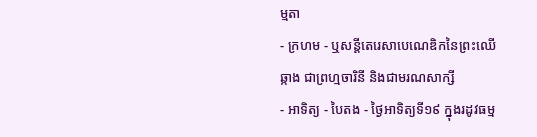ម្មតា
- ក្រហម - ឬសន្ដីតេរេសាបេណេឌិកនៃព្រះឈើឆ្កាង ជាព្រហ្មចារិនី និងជាមរណសាក្សី
- អាទិត្យ - បៃតង - ថ្ងៃអាទិត្យទី១៩ ក្នុងរដូវធម្ម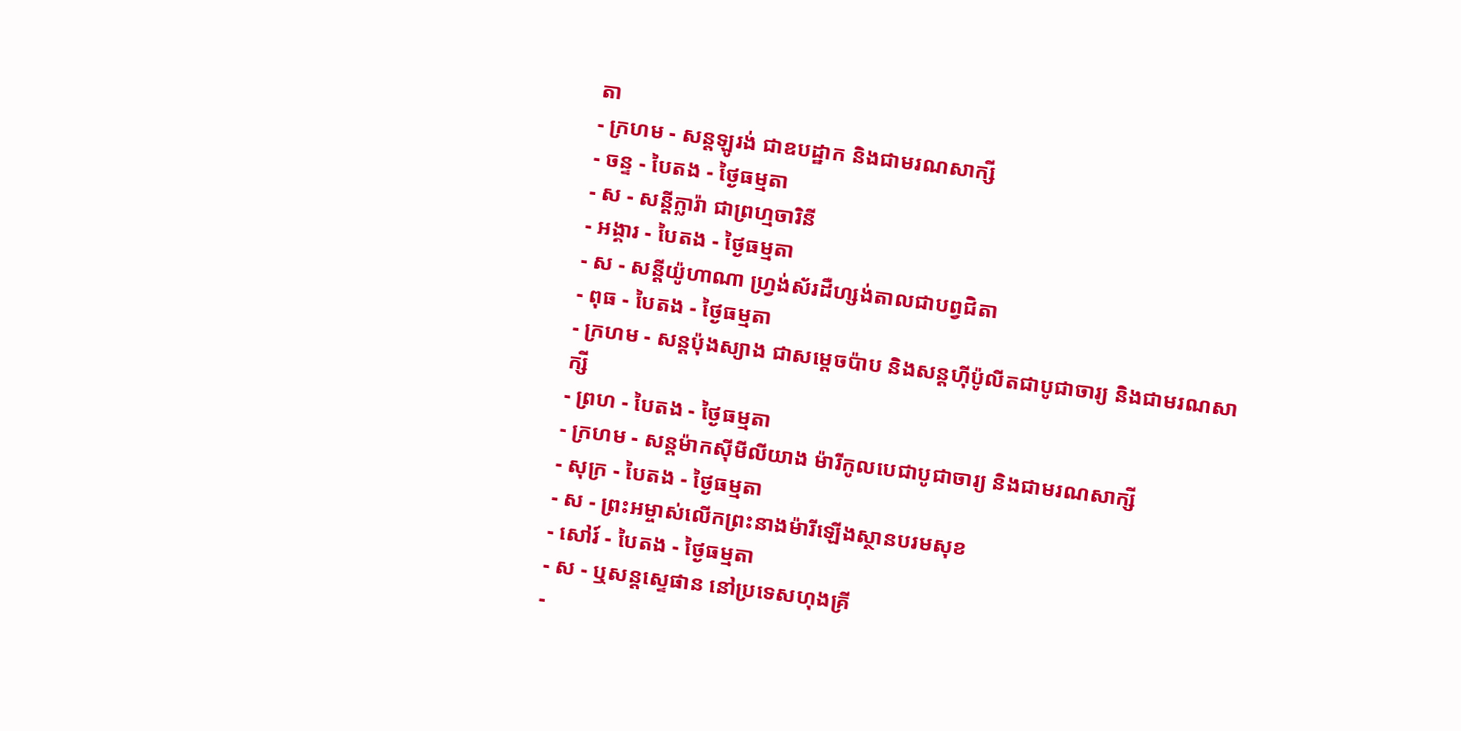តា
- ក្រហម - សន្ដឡូរង់ ជាឧបដ្ឋាក និងជាមរណសាក្សី
- ចន្ទ - បៃតង - ថ្ងៃធម្មតា
- ស - សន្ដីក្លារ៉ា ជាព្រហ្មចារិនី
- អង្គារ - បៃតង - ថ្ងៃធម្មតា
- ស - សន្ដីយ៉ូហាណា ហ្វ្រង់ស័រដឺហ្សង់តាលជាបព្វជិតា
- ពុធ - បៃតង - ថ្ងៃធម្មតា
- ក្រហម - សន្ដប៉ុងស្យាង ជាសម្ដេចប៉ាប និងសន្ដហ៊ីប៉ូលីតជាបូជាចារ្យ និងជាមរណសាក្សី
- ព្រហ - បៃតង - ថ្ងៃធម្មតា
- ក្រហម - សន្ដម៉ាកស៊ីមីលីយាង ម៉ារីកូលបេជាបូជាចារ្យ និងជាមរណសាក្សី
- សុក្រ - បៃតង - ថ្ងៃធម្មតា
- ស - ព្រះអម្ចាស់លើកព្រះនាងម៉ារីឡើងស្ថានបរមសុខ
- សៅរ៍ - បៃតង - ថ្ងៃធម្មតា
- ស - ឬសន្ដស្ទេផាន នៅប្រទេសហុងគ្រី
-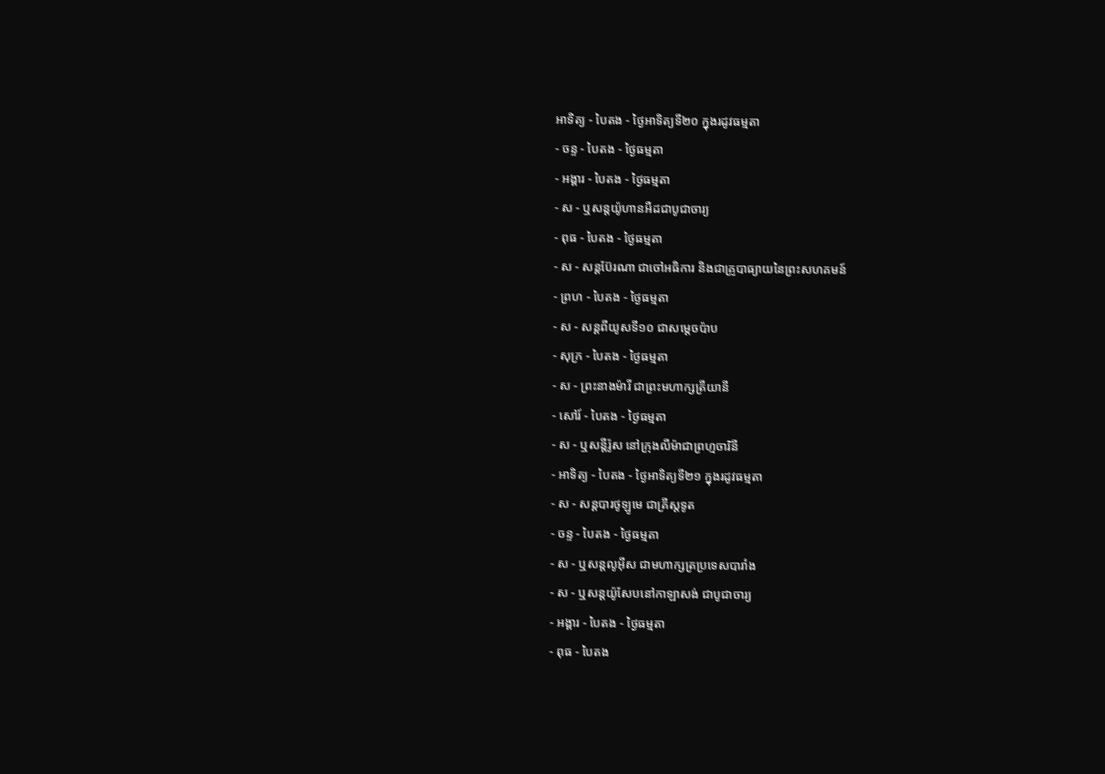អាទិត្យ - បៃតង - ថ្ងៃអាទិត្យទី២០ ក្នុងរដូវធម្មតា
- ចន្ទ - បៃតង - ថ្ងៃធម្មតា
- អង្គារ - បៃតង - ថ្ងៃធម្មតា
- ស - ឬសន្ដយ៉ូហានអឺដជាបូជាចារ្យ
- ពុធ - បៃតង - ថ្ងៃធម្មតា
- ស - សន្ដប៊ែរណា ជាចៅអធិការ និងជាគ្រូបាធ្យាយនៃព្រះសហគមន៍
- ព្រហ - បៃតង - ថ្ងៃធម្មតា
- ស - សន្ដពីយូសទី១០ ជាសម្ដេចប៉ាប
- សុក្រ - បៃតង - ថ្ងៃធម្មតា
- ស - ព្រះនាងម៉ារី ជាព្រះមហាក្សត្រីយានី
- សៅរ៍ - បៃតង - ថ្ងៃធម្មតា
- ស - ឬសន្ដីរ៉ូស នៅក្រុងលីម៉ាជាព្រហ្មចារិនី
- អាទិត្យ - បៃតង - ថ្ងៃអាទិត្យទី២១ ក្នុងរដូវធម្មតា
- ស - សន្ដបារថូឡូមេ ជាគ្រីស្ដទូត
- ចន្ទ - បៃតង - ថ្ងៃធម្មតា
- ស - ឬសន្ដលូអ៊ីស ជាមហាក្សត្រប្រទេសបារាំង
- ស - ឬសន្ដយ៉ូសែបនៅកាឡាសង់ ជាបូជាចារ្យ
- អង្គារ - បៃតង - ថ្ងៃធម្មតា
- ពុធ - បៃតង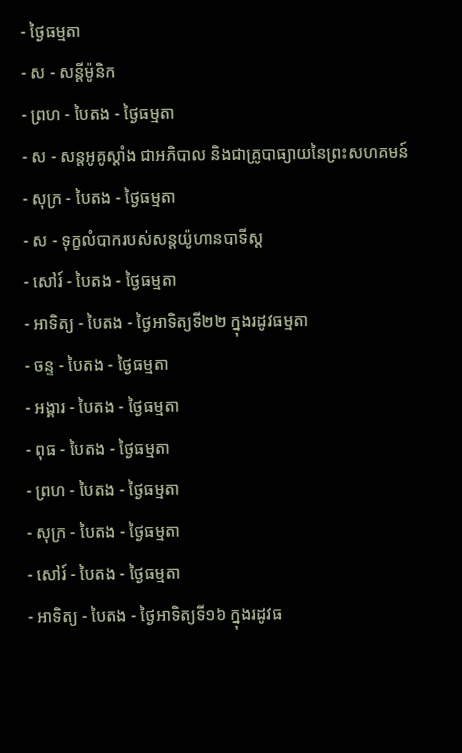- ថ្ងៃធម្មតា
- ស - សន្ដីម៉ូនិក
- ព្រហ - បៃតង - ថ្ងៃធម្មតា
- ស - សន្ដអូគូស្ដាំង ជាអភិបាល និងជាគ្រូបាធ្យាយនៃព្រះសហគមន៍
- សុក្រ - បៃតង - ថ្ងៃធម្មតា
- ស - ទុក្ខលំបាករបស់សន្ដយ៉ូហានបាទីស្ដ
- សៅរ៍ - បៃតង - ថ្ងៃធម្មតា
- អាទិត្យ - បៃតង - ថ្ងៃអាទិត្យទី២២ ក្នុងរដូវធម្មតា
- ចន្ទ - បៃតង - ថ្ងៃធម្មតា
- អង្គារ - បៃតង - ថ្ងៃធម្មតា
- ពុធ - បៃតង - ថ្ងៃធម្មតា
- ព្រហ - បៃតង - ថ្ងៃធម្មតា
- សុក្រ - បៃតង - ថ្ងៃធម្មតា
- សៅរ៍ - បៃតង - ថ្ងៃធម្មតា
- អាទិត្យ - បៃតង - ថ្ងៃអាទិត្យទី១៦ ក្នុងរដូវធ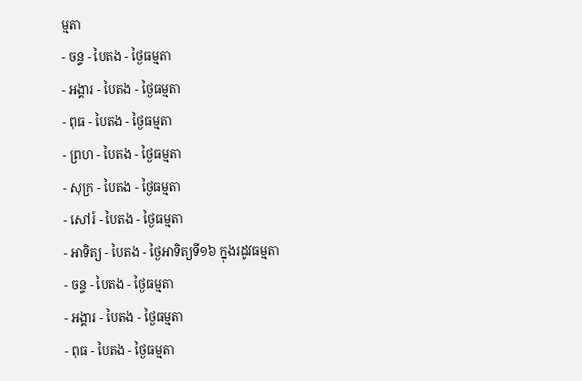ម្មតា
- ចន្ទ - បៃតង - ថ្ងៃធម្មតា
- អង្គារ - បៃតង - ថ្ងៃធម្មតា
- ពុធ - បៃតង - ថ្ងៃធម្មតា
- ព្រហ - បៃតង - ថ្ងៃធម្មតា
- សុក្រ - បៃតង - ថ្ងៃធម្មតា
- សៅរ៍ - បៃតង - ថ្ងៃធម្មតា
- អាទិត្យ - បៃតង - ថ្ងៃអាទិត្យទី១៦ ក្នុងរដូវធម្មតា
- ចន្ទ - បៃតង - ថ្ងៃធម្មតា
- អង្គារ - បៃតង - ថ្ងៃធម្មតា
- ពុធ - បៃតង - ថ្ងៃធម្មតា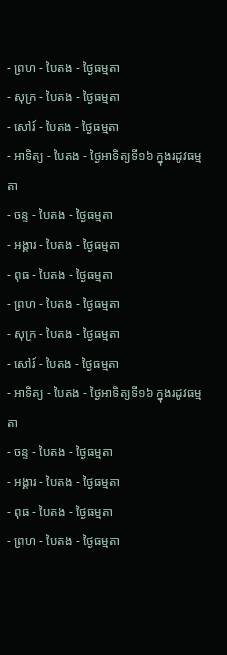- ព្រហ - បៃតង - ថ្ងៃធម្មតា
- សុក្រ - បៃតង - ថ្ងៃធម្មតា
- សៅរ៍ - បៃតង - ថ្ងៃធម្មតា
- អាទិត្យ - បៃតង - ថ្ងៃអាទិត្យទី១៦ ក្នុងរដូវធម្មតា
- ចន្ទ - បៃតង - ថ្ងៃធម្មតា
- អង្គារ - បៃតង - ថ្ងៃធម្មតា
- ពុធ - បៃតង - ថ្ងៃធម្មតា
- ព្រហ - បៃតង - ថ្ងៃធម្មតា
- សុក្រ - បៃតង - ថ្ងៃធម្មតា
- សៅរ៍ - បៃតង - ថ្ងៃធម្មតា
- អាទិត្យ - បៃតង - ថ្ងៃអាទិត្យទី១៦ ក្នុងរដូវធម្មតា
- ចន្ទ - បៃតង - ថ្ងៃធម្មតា
- អង្គារ - បៃតង - ថ្ងៃធម្មតា
- ពុធ - បៃតង - ថ្ងៃធម្មតា
- ព្រហ - បៃតង - ថ្ងៃធម្មតា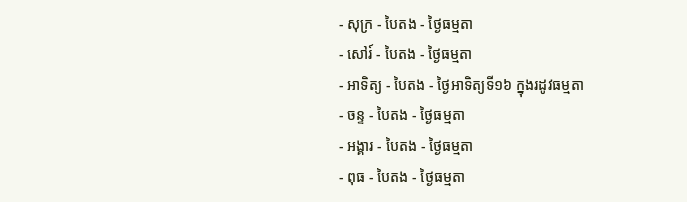- សុក្រ - បៃតង - ថ្ងៃធម្មតា
- សៅរ៍ - បៃតង - ថ្ងៃធម្មតា
- អាទិត្យ - បៃតង - ថ្ងៃអាទិត្យទី១៦ ក្នុងរដូវធម្មតា
- ចន្ទ - បៃតង - ថ្ងៃធម្មតា
- អង្គារ - បៃតង - ថ្ងៃធម្មតា
- ពុធ - បៃតង - ថ្ងៃធម្មតា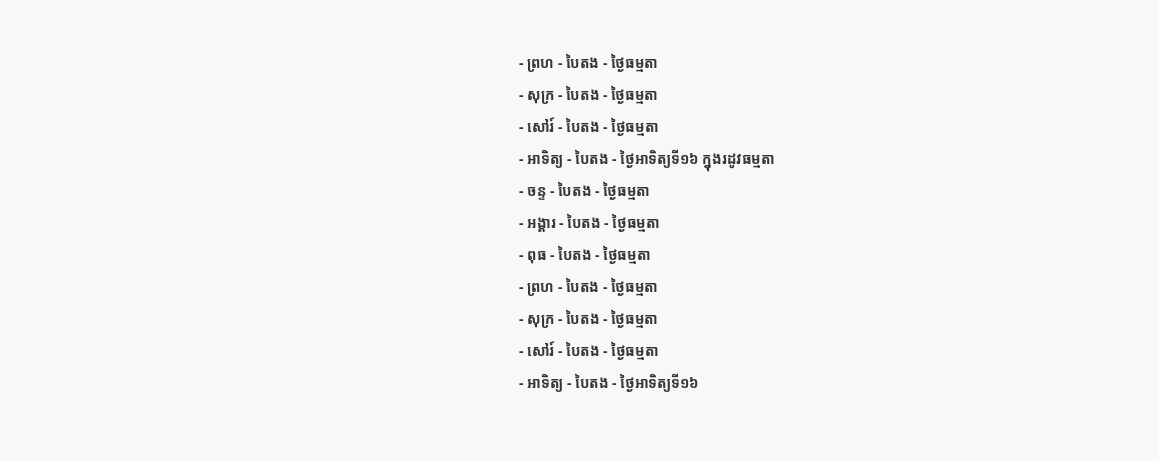- ព្រហ - បៃតង - ថ្ងៃធម្មតា
- សុក្រ - បៃតង - ថ្ងៃធម្មតា
- សៅរ៍ - បៃតង - ថ្ងៃធម្មតា
- អាទិត្យ - បៃតង - ថ្ងៃអាទិត្យទី១៦ ក្នុងរដូវធម្មតា
- ចន្ទ - បៃតង - ថ្ងៃធម្មតា
- អង្គារ - បៃតង - ថ្ងៃធម្មតា
- ពុធ - បៃតង - ថ្ងៃធម្មតា
- ព្រហ - បៃតង - ថ្ងៃធម្មតា
- សុក្រ - បៃតង - ថ្ងៃធម្មតា
- សៅរ៍ - បៃតង - ថ្ងៃធម្មតា
- អាទិត្យ - បៃតង - ថ្ងៃអាទិត្យទី១៦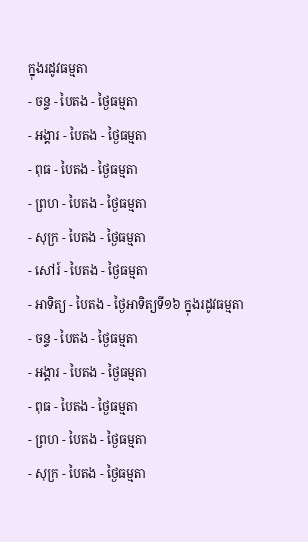ក្នុងរដូវធម្មតា
- ចន្ទ - បៃតង - ថ្ងៃធម្មតា
- អង្គារ - បៃតង - ថ្ងៃធម្មតា
- ពុធ - បៃតង - ថ្ងៃធម្មតា
- ព្រហ - បៃតង - ថ្ងៃធម្មតា
- សុក្រ - បៃតង - ថ្ងៃធម្មតា
- សៅរ៍ - បៃតង - ថ្ងៃធម្មតា
- អាទិត្យ - បៃតង - ថ្ងៃអាទិត្យទី១៦ ក្នុងរដូវធម្មតា
- ចន្ទ - បៃតង - ថ្ងៃធម្មតា
- អង្គារ - បៃតង - ថ្ងៃធម្មតា
- ពុធ - បៃតង - ថ្ងៃធម្មតា
- ព្រហ - បៃតង - ថ្ងៃធម្មតា
- សុក្រ - បៃតង - ថ្ងៃធម្មតា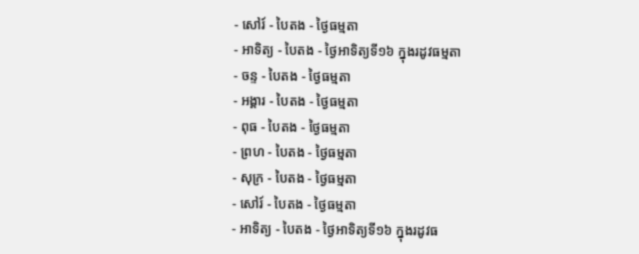- សៅរ៍ - បៃតង - ថ្ងៃធម្មតា
- អាទិត្យ - បៃតង - ថ្ងៃអាទិត្យទី១៦ ក្នុងរដូវធម្មតា
- ចន្ទ - បៃតង - ថ្ងៃធម្មតា
- អង្គារ - បៃតង - ថ្ងៃធម្មតា
- ពុធ - បៃតង - ថ្ងៃធម្មតា
- ព្រហ - បៃតង - ថ្ងៃធម្មតា
- សុក្រ - បៃតង - ថ្ងៃធម្មតា
- សៅរ៍ - បៃតង - ថ្ងៃធម្មតា
- អាទិត្យ - បៃតង - ថ្ងៃអាទិត្យទី១៦ ក្នុងរដូវធ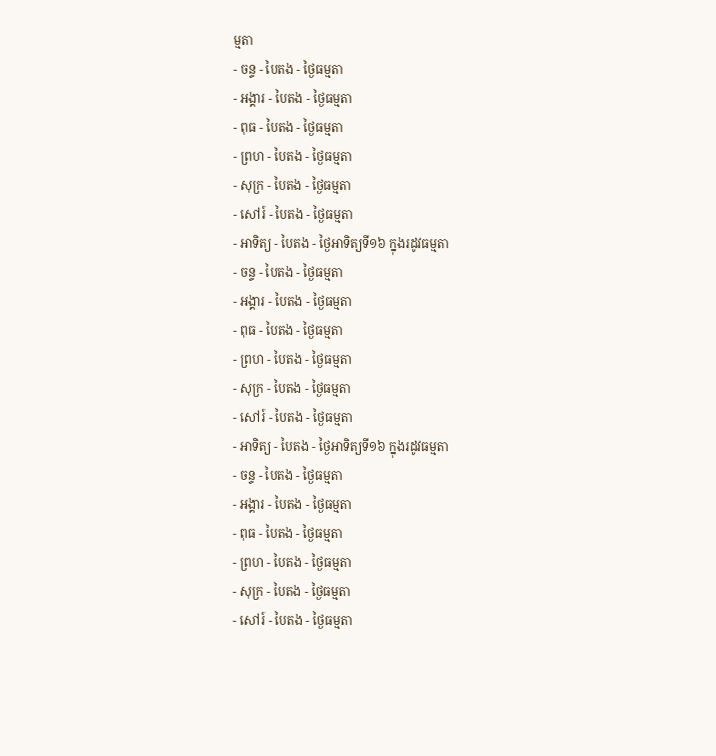ម្មតា
- ចន្ទ - បៃតង - ថ្ងៃធម្មតា
- អង្គារ - បៃតង - ថ្ងៃធម្មតា
- ពុធ - បៃតង - ថ្ងៃធម្មតា
- ព្រហ - បៃតង - ថ្ងៃធម្មតា
- សុក្រ - បៃតង - ថ្ងៃធម្មតា
- សៅរ៍ - បៃតង - ថ្ងៃធម្មតា
- អាទិត្យ - បៃតង - ថ្ងៃអាទិត្យទី១៦ ក្នុងរដូវធម្មតា
- ចន្ទ - បៃតង - ថ្ងៃធម្មតា
- អង្គារ - បៃតង - ថ្ងៃធម្មតា
- ពុធ - បៃតង - ថ្ងៃធម្មតា
- ព្រហ - បៃតង - ថ្ងៃធម្មតា
- សុក្រ - បៃតង - ថ្ងៃធម្មតា
- សៅរ៍ - បៃតង - ថ្ងៃធម្មតា
- អាទិត្យ - បៃតង - ថ្ងៃអាទិត្យទី១៦ ក្នុងរដូវធម្មតា
- ចន្ទ - បៃតង - ថ្ងៃធម្មតា
- អង្គារ - បៃតង - ថ្ងៃធម្មតា
- ពុធ - បៃតង - ថ្ងៃធម្មតា
- ព្រហ - បៃតង - ថ្ងៃធម្មតា
- សុក្រ - បៃតង - ថ្ងៃធម្មតា
- សៅរ៍ - បៃតង - ថ្ងៃធម្មតា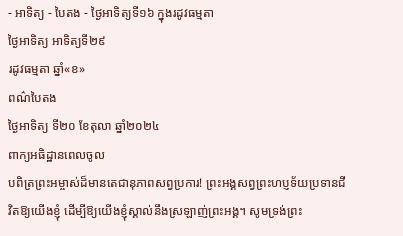- អាទិត្យ - បៃតង - ថ្ងៃអាទិត្យទី១៦ ក្នុងរដូវធម្មតា
ថ្ងៃអាទិត្យ អាទិត្យទី២៩
រដូវធម្មតា ឆ្នាំ«ខ»
ពណ៌បៃតង
ថ្ងៃអាទិត្យ ទី២០ ខែតុលា ឆ្នាំ២០២៤
ពាក្យអធិដ្ឋានពេលចូល
បពិត្រព្រះអម្ចាស់ដ៏មានតេជានុភាពសព្វប្រការ! ព្រះអង្គសព្វព្រះហប្ញទ័យប្រទានជីវិតឱ្យយើងខ្ញុំ ដើម្បីឱ្យយើងខ្ញុំស្គាល់នឹងស្រឡាញ់ព្រះអង្គ។ សូមទ្រង់ព្រះ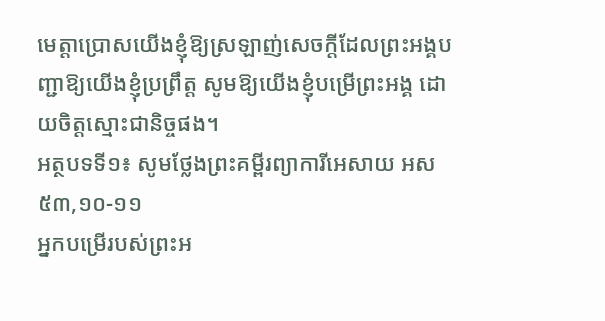មេត្តាប្រោសយើងខ្ញុំឱ្យស្រឡាញ់សេចក្តីដែលព្រះអង្គបញ្ជាឱ្យយើងខ្ញុំប្រព្រឹត្ត សូមឱ្យយើងខ្ញុំបម្រើព្រះអង្គ ដោយចិត្តស្មោះជានិច្ចផង។
អត្ថបទទី១៖ សូមថ្លែងព្រះគម្ពីរព្យាការីអេសាយ អស ៥៣,១០-១១
អ្នកបម្រើរបស់ព្រះអ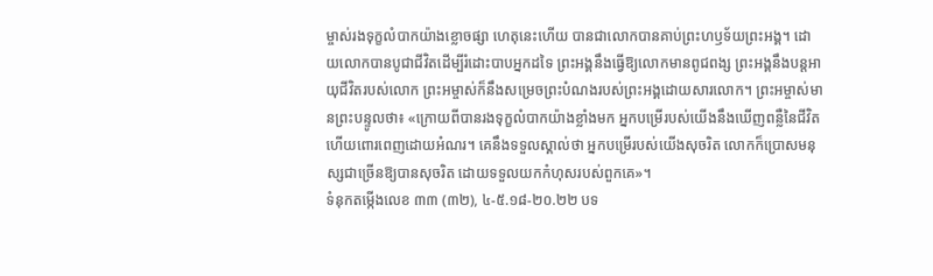ម្ចាស់រងទុក្ខលំបាកយ៉ាងខ្លោចផ្សា ហេតុនេះហើយ បានជាលោកបានគាប់ព្រះហឫទ័យព្រះអង្គ។ ដោយលោកបានបូជាជីវិតដើម្បីរំដោះបាបអ្នកដទៃ ព្រះអង្គនឹងធ្វើឱ្យលោកមានពូជពង្ស ព្រះអង្គនឹងបន្តអាយុជីវិតរបស់លោក ព្រះអម្ចាស់ក៏នឹងសម្រេចព្រះបំណងរបស់ព្រះអង្គដោយសារលោក។ ព្រះអម្ចាស់មានព្រះបន្ទូលថា៖ «ក្រោយពីបានរងទុក្ខលំបាកយ៉ាងខ្លាំងមក អ្នកបម្រើរបស់យើងនឹងឃើញពន្លឺនៃជីវិត ហើយពោរពេញដោយអំណរ។ គេនឹងទទួលស្គាល់ថា អ្នកបម្រើរបស់យើងសុចរិត លោកក៏ប្រោសមនុស្សជាច្រើនឱ្យបានសុចរិត ដោយទទួលយកកំហុសរបស់ពួកគេ»។
ទំនុកតម្កើងលេខ ៣៣ (៣២), ៤-៥.១៨-២០.២២ បទ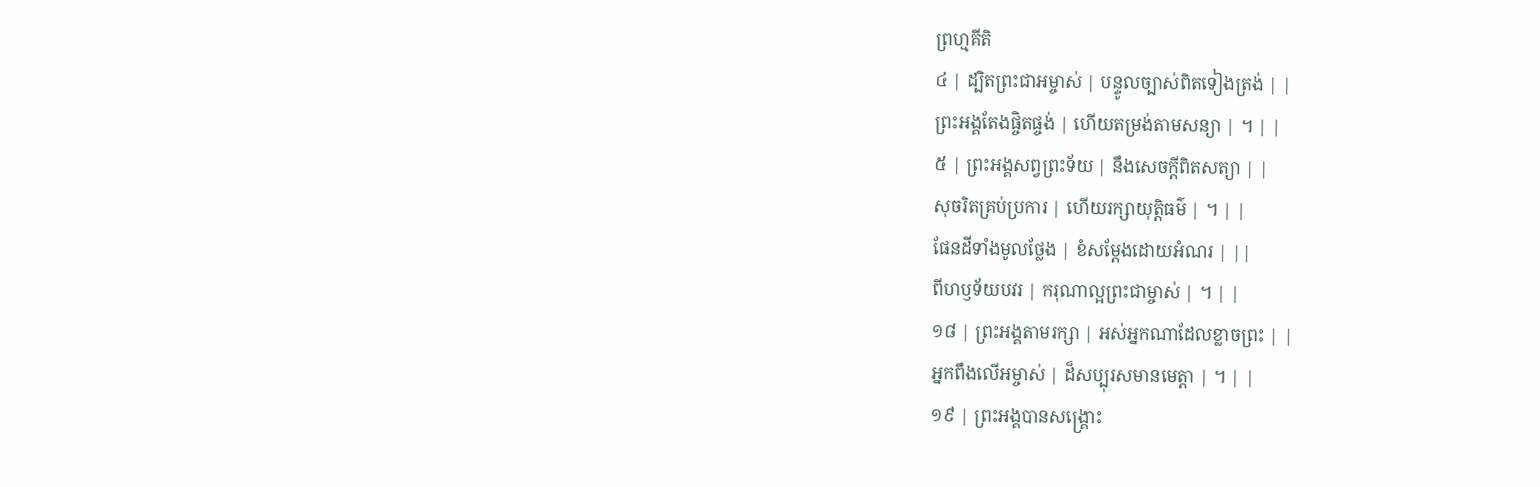ព្រហ្មគីតិ
៤ | ដ្បិតព្រះជាអម្ចាស់ | បន្ទូលច្បាស់ពិតទៀងត្រង់ | |
ព្រះអង្គតែងផ្ចិតផ្ចង់ | ហើយតម្រង់តាមសន្យា | ។ | |
៥ | ព្រះអង្គសព្វព្រះទ័យ | នឹងសេចក្តីពិតសត្យា | |
សុចរិតគ្រប់ប្រការ | ហើយរក្សាយុត្តិធម៌ | ។ | |
ផែនដីទាំងមូលថ្លែង | ខំសម្តែងដោយអំណរ | ||
ពីហឫទ័យបវរ | ករុណាល្អព្រះជាម្ចាស់ | ។ | |
១៨ | ព្រះអង្គតាមរក្សា | អស់អ្នកណាដែលខ្លាចព្រះ | |
អ្នកពឹងលើអម្ចាស់ | ដ៏សប្បុរសមានមេត្តា | ។ | |
១៩ | ព្រះអង្គបានសង្គ្រោះ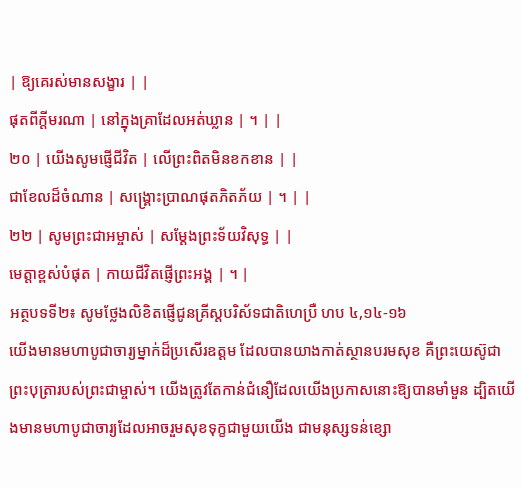| ឱ្យគេរស់មានសង្ខារ | |
ផុតពីក្តីមរណា | នៅក្នុងគ្រាដែលអត់ឃ្លាន | ។ | |
២០ | យើងសូមផ្ញើជីវិត | លើព្រះពិតមិនខកខាន | |
ជាខែលដ៏ចំណាន | សង្គ្រោះប្រាណផុតភិតភ័យ | ។ | |
២២ | សូមព្រះជាអម្ចាស់ | សម្តែងព្រះទ័យវិសុទ្ធ | |
មេត្តាខ្ពស់បំផុត | កាយជីវិតផ្ញើព្រះអង្គ | ។ |
អត្ថបទទី២៖ សូមថ្លែងលិខិតផ្ញើជូនគ្រីស្តបរិស័ទជាតិហេប្រឺ ហប ៤,១៤-១៦
យើងមានមហាបូជាចារ្យម្នាក់ដ៏ប្រសើរឧត្តម ដែលបានយាងកាត់ស្ថានបរមសុខ គឺព្រះយេស៊ូជាព្រះបុត្រារបស់ព្រះជាម្ចាស់។ យើងត្រូវតែកាន់ជំនឿដែលយើងប្រកាសនោះឱ្យបានមាំមួន ដ្បិតយើងមានមហាបូជាចារ្យដែលអាចរួមសុខទុក្ខជាមួយយើង ជាមនុស្សទន់ខ្សោ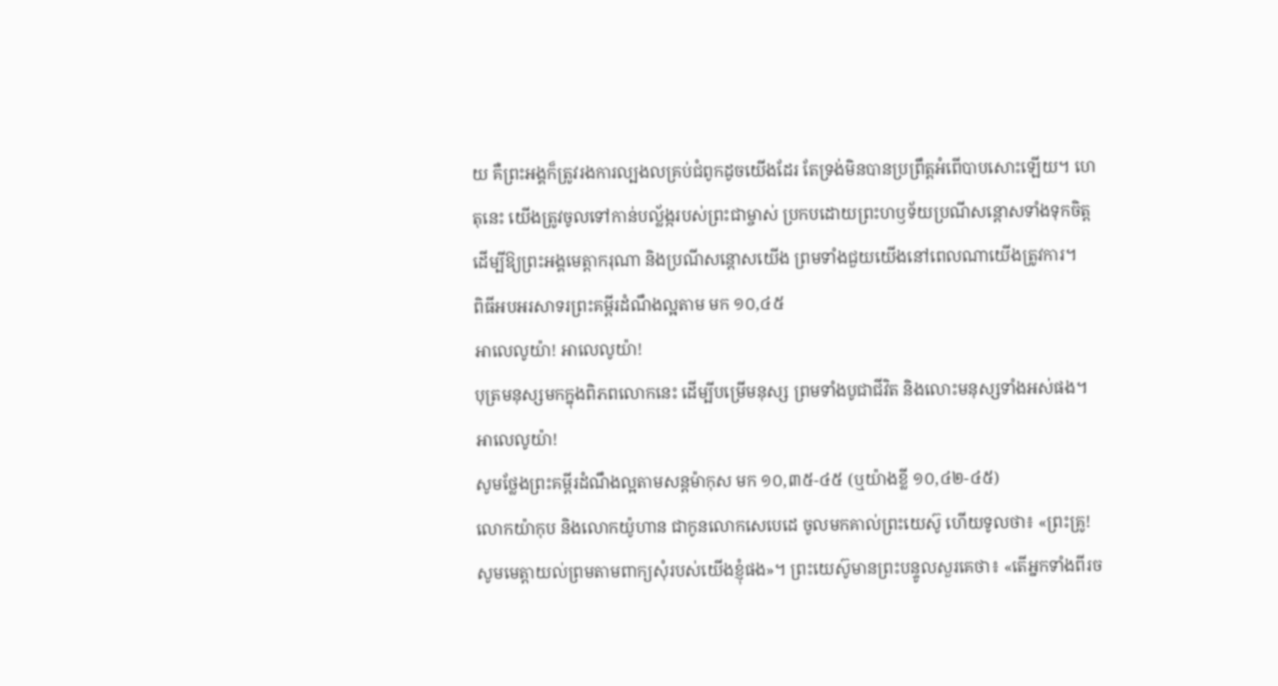យ គឺព្រះអង្គក៏ត្រូវរងការល្បងលគ្រប់ជំពូកដូចយើងដែរ តែទ្រង់មិនបានប្រព្រឹត្តអំពើបាបសោះឡើយ។ ហេតុនេះ យើងត្រូវចូលទៅកាន់បល្ល័ង្ករបស់ព្រះជាម្ចាស់ ប្រកបដោយព្រះហឫទ័យប្រណីសន្តោសទាំងទុកចិត្ត ដើម្បីឱ្យព្រះអង្គមេត្តាករុណា និងប្រណីសន្តោសយើង ព្រមទាំងជួយយើងនៅពេលណាយើងត្រូវការ។
ពិធីអបអរសាទរព្រះគម្ពីរដំណឹងល្អតាម មក ១០,៤៥
អាលេលូយ៉ា! អាលេលូយ៉ា!
បុត្រមនុស្សមកក្នុងពិភពលោកនេះ ដើម្បីបម្រើមនុស្ស ព្រមទាំងបូជាជីវិត និងលោះមនុស្សទាំងអស់ផង។ អាលេលូយ៉ា!
សូមថ្លែងព្រះគម្ពីរដំណឹងល្អតាមសន្តម៉ាកុស មក ១០,៣៥-៤៥ (ឬយ៉ាងខ្លី ១០,៤២-៤៥)
លោកយ៉ាកុប និងលោកយ៉ូហាន ជាកូនលោកសេបេដេ ចូលមកគាល់ព្រះយេស៊ូ ហើយទូលថា៖ «ព្រះគ្រូ! សូមមេត្តាយល់ព្រមតាមពាក្យសុំរបស់យើងខ្ញុំផង»។ ព្រះយេស៊ូមានព្រះបន្ទូលសួរគេថា៖ «តើអ្នកទាំងពីរច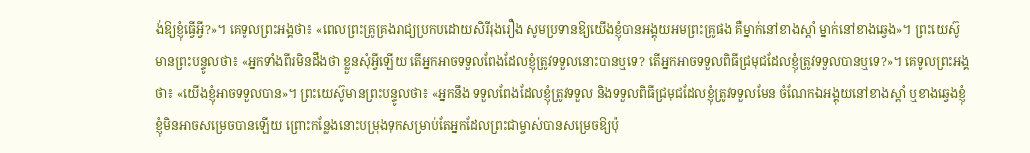ង់ឱ្យខ្ញុំធ្វើអ្វី?»។ គេទូលព្រះអង្គថា៖ «ពេលព្រះគ្រូគ្រងរាជ្យប្រកបដោយសិរីរុងរឿង សូមប្រទានឱ្យយើងខ្ញុំបានអង្គុយអមព្រះគ្រូផង គឺម្នាក់នៅខាងស្តាំ ម្នាក់នៅខាងឆ្វេង»។ ព្រះយេស៊ូមានព្រះបន្ទូលថា៖ «អ្នកទាំងពីរមិនដឹងថា ខ្លួនសុំអ្វីឡើយ តើអ្នកអាចទទួលពែងដែលខ្ញុំត្រូវទទួលនោះបានឬទេ? តើអ្នកអាចទទួលពិធីជ្រមុជដែលខ្ញុំត្រូវទទួលបានឬទេ?»។ គេទូលព្រះអង្គថា៖ «យើងខ្ញុំអាចទទួលបាន»។ ព្រះយេស៊ូមានព្រះបន្ទូលថា៖ «អ្នកនឹង ទទួលពែងដែលខ្ញុំត្រូវទទួល និងទទួលពិធីជ្រមុជដែលខ្ញុំត្រូវទទួលមែន ចំណែកឯអង្គុយនៅខាងស្តាំ ឬខាងឆ្វេងខ្ញុំ ខ្ញុំមិនអាចសម្រេចបានឡើយ ព្រោះកន្លែងនោះបម្រុងទុកសម្រាប់តែអ្នកដែលព្រះជាម្ចាស់បានសម្រេចឱ្យប៉ុ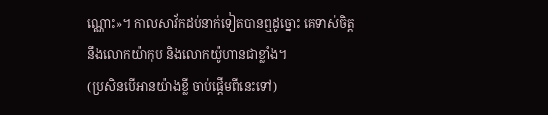ណ្ណោះ»។ កាលសាវ័កដប់នាក់ទៀតបានឮដូច្នោះ គេទាស់ចិត្តនឹងលោកយ៉ាកុប និងលោកយ៉ូហានជាខ្លាំង។
(ប្រសិនបើអានយ៉ាងខ្លី ចាប់ផ្តើមពីនេះទៅ)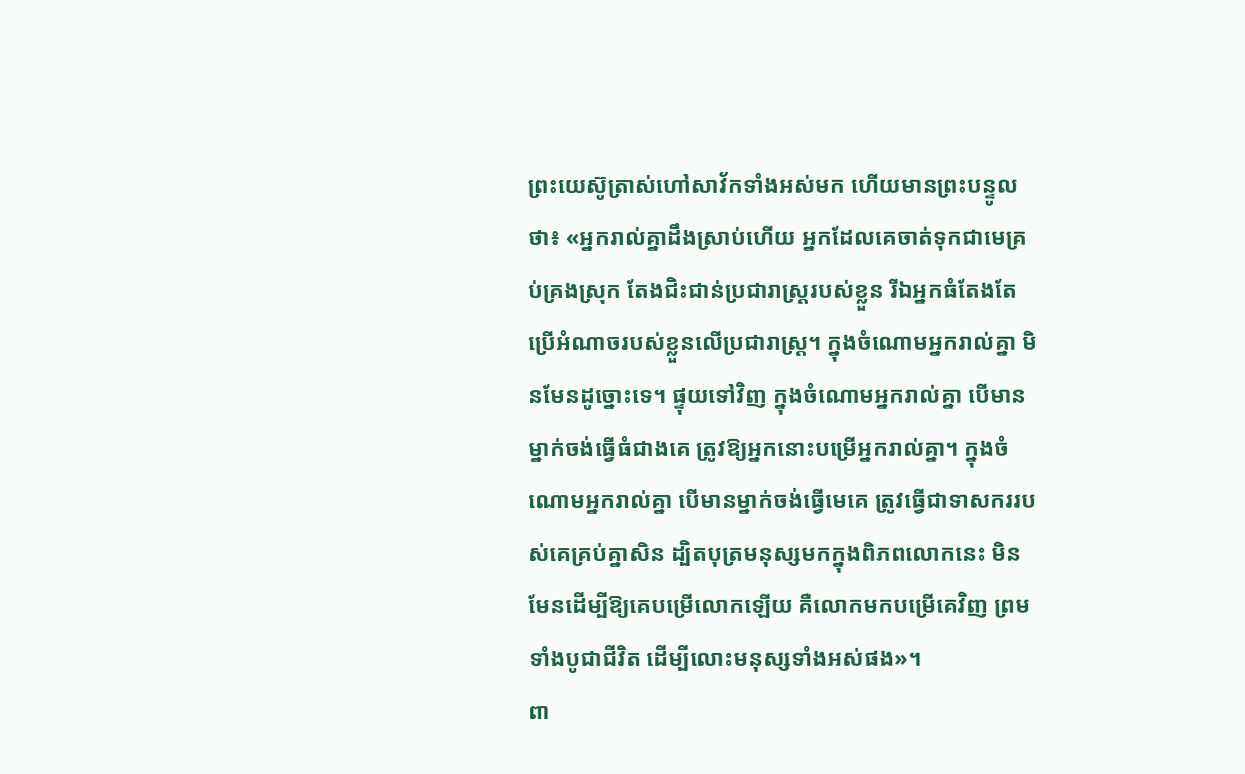ព្រះយេស៊ូត្រាស់ហៅសាវ័កទាំងអស់មក ហើយមានព្រះបន្ទូលថា៖ «អ្នករាល់គ្នាដឹងស្រាប់ហើយ អ្នកដែលគេចាត់ទុកជាមេគ្រប់គ្រងស្រុក តែងជិះជាន់ប្រជារាស្រ្តរបស់ខ្លួន រីឯអ្នកធំតែងតែប្រើអំណាចរបស់ខ្លួនលើប្រជារាស្រ្ត។ ក្នុងចំណោមអ្នករាល់គ្នា មិនមែនដូច្នោះទេ។ ផ្ទុយទៅវិញ ក្នុងចំណោមអ្នករាល់គ្នា បើមានម្នាក់ចង់ធ្វើធំជាងគេ ត្រូវឱ្យអ្នកនោះបម្រើអ្នករាល់គ្នា។ ក្នុងចំណោមអ្នករាល់គ្នា បើមានម្នាក់ចង់ធ្វើមេគេ ត្រូវធ្វើជាទាសកររបស់គេគ្រប់គ្នាសិន ដ្បិតបុត្រមនុស្សមកក្នុងពិភពលោកនេះ មិនមែនដើម្បីឱ្យគេបម្រើលោកឡើយ គឺលោកមកបម្រើគេវិញ ព្រមទាំងបូជាជីវិត ដើម្បីលោះមនុស្សទាំងអស់ផង»។
ពា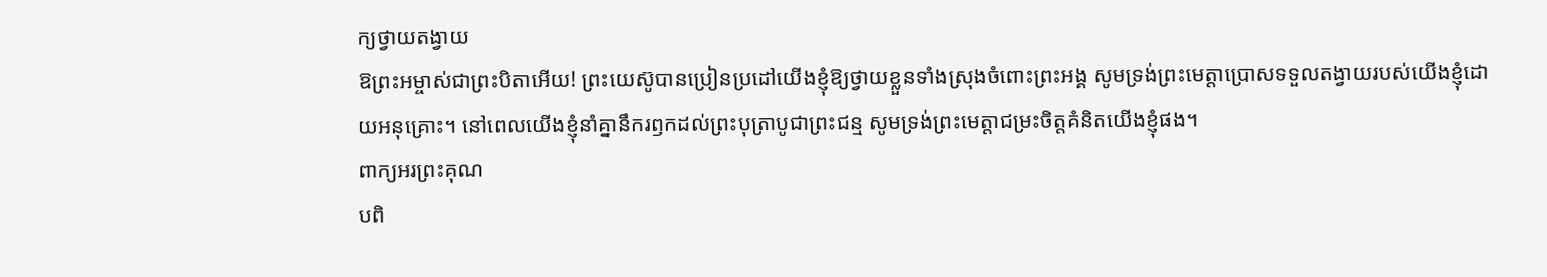ក្យថ្វាយតង្វាយ
ឱព្រះអម្ចាស់ជាព្រះបិតាអើយ! ព្រះយេស៊ូបានប្រៀនប្រដៅយើងខ្ញុំឱ្យថ្វាយខ្លួនទាំងស្រុងចំពោះព្រះអង្គ សូមទ្រង់ព្រះមេត្តាប្រោសទទួលតង្វាយរបស់យើងខ្ញុំដោយអនុគ្រោះ។ នៅពេលយើងខ្ញុំនាំគ្នានឹករឭកដល់ព្រះបុត្រាបូជាព្រះជន្ម សូមទ្រង់ព្រះមេត្តាជម្រះចិត្តគំនិតយើងខ្ញុំផង។
ពាក្យអរព្រះគុណ
បពិ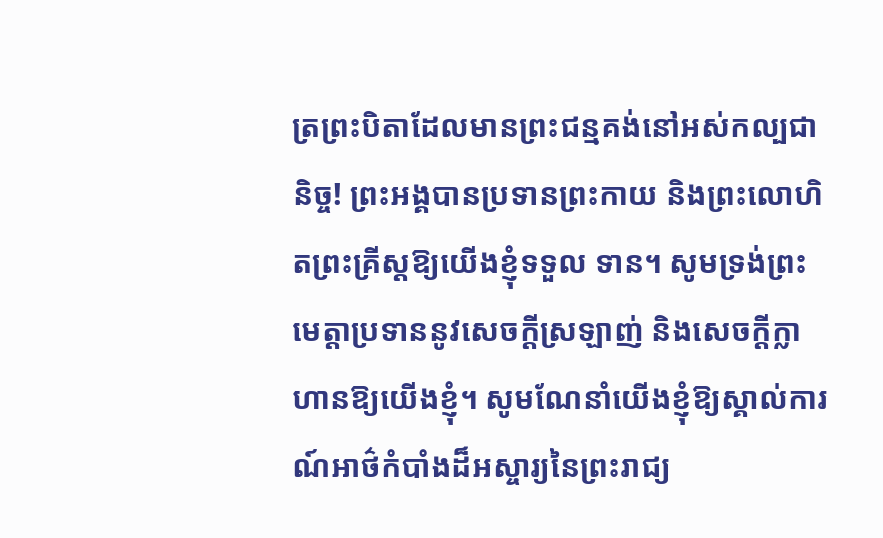ត្រព្រះបិតាដែលមានព្រះជន្មគង់នៅអស់កល្បជានិច្ច! ព្រះអង្គបានប្រទានព្រះកាយ និងព្រះលោហិតព្រះគ្រីស្តឱ្យយើងខ្ញុំទទួល ទាន។ សូមទ្រង់ព្រះមេត្តាប្រទាននូវសេចក្តីស្រឡាញ់ និងសេចក្តីក្លាហានឱ្យយើងខ្ញុំ។ សូមណែនាំយើងខ្ញុំឱ្យស្គាល់ការណ៍អាថ៌កំបាំងដ៏អស្ចារ្យនៃព្រះរាជ្យ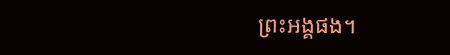ព្រះអង្គផង។